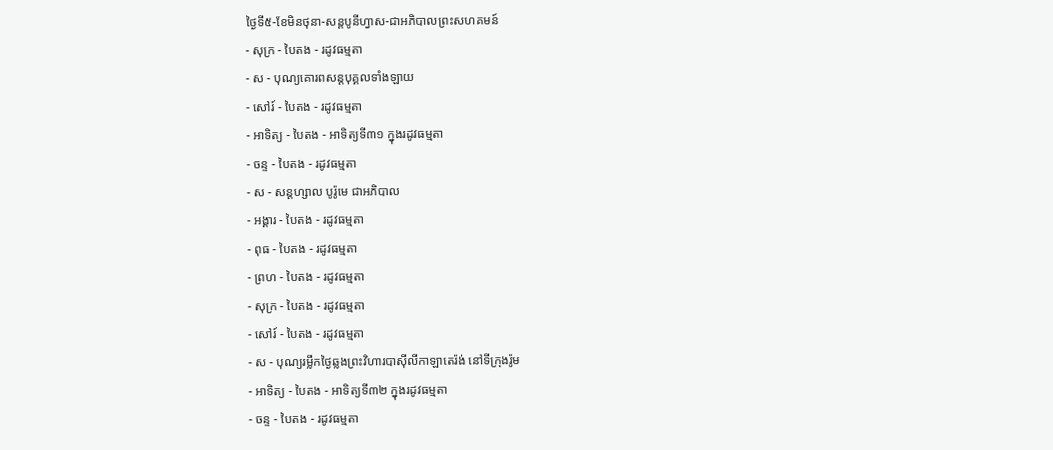ថ្ងៃទី៥-ខែមិនថុនា-សន្តបូនីហ្វាស-ជាអភិបាលព្រះសហគមន៍
- សុក្រ - បៃតង - រដូវធម្មតា
- ស - បុណ្យគោរពសន្ដបុគ្គលទាំងឡាយ
- សៅរ៍ - បៃតង - រដូវធម្មតា
- អាទិត្យ - បៃតង - អាទិត្យទី៣១ ក្នុងរដូវធម្មតា
- ចន្ទ - បៃតង - រដូវធម្មតា
- ស - សន្ដហ្សាល បូរ៉ូមេ ជាអភិបាល
- អង្គារ - បៃតង - រដូវធម្មតា
- ពុធ - បៃតង - រដូវធម្មតា
- ព្រហ - បៃតង - រដូវធម្មតា
- សុក្រ - បៃតង - រដូវធម្មតា
- សៅរ៍ - បៃតង - រដូវធម្មតា
- ស - បុណ្យរម្លឹកថ្ងៃឆ្លងព្រះវិហារបាស៊ីលីកាឡាតេរ៉ង់ នៅទីក្រុងរ៉ូម
- អាទិត្យ - បៃតង - អាទិត្យទី៣២ ក្នុងរដូវធម្មតា
- ចន្ទ - បៃតង - រដូវធម្មតា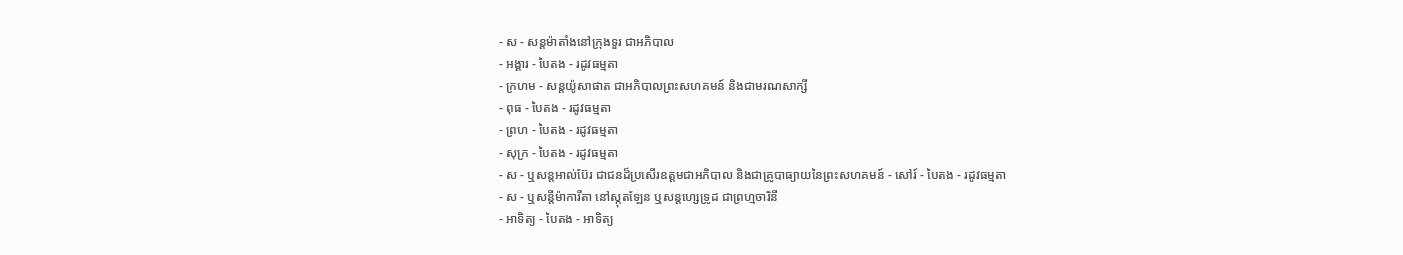- ស - សន្ដម៉ាតាំងនៅក្រុងទួរ ជាអភិបាល
- អង្គារ - បៃតង - រដូវធម្មតា
- ក្រហម - សន្ដយ៉ូសាផាត ជាអភិបាលព្រះសហគមន៍ និងជាមរណសាក្សី
- ពុធ - បៃតង - រដូវធម្មតា
- ព្រហ - បៃតង - រដូវធម្មតា
- សុក្រ - បៃតង - រដូវធម្មតា
- ស - ឬសន្ដអាល់ប៊ែរ ជាជនដ៏ប្រសើរឧត្ដមជាអភិបាល និងជាគ្រូបាធ្យាយនៃព្រះសហគមន៍ - សៅរ៍ - បៃតង - រដូវធម្មតា
- ស - ឬសន្ដីម៉ាការីតា នៅស្កុតឡែន ឬសន្ដហ្សេទ្រូដ ជាព្រហ្មចារិនី
- អាទិត្យ - បៃតង - អាទិត្យ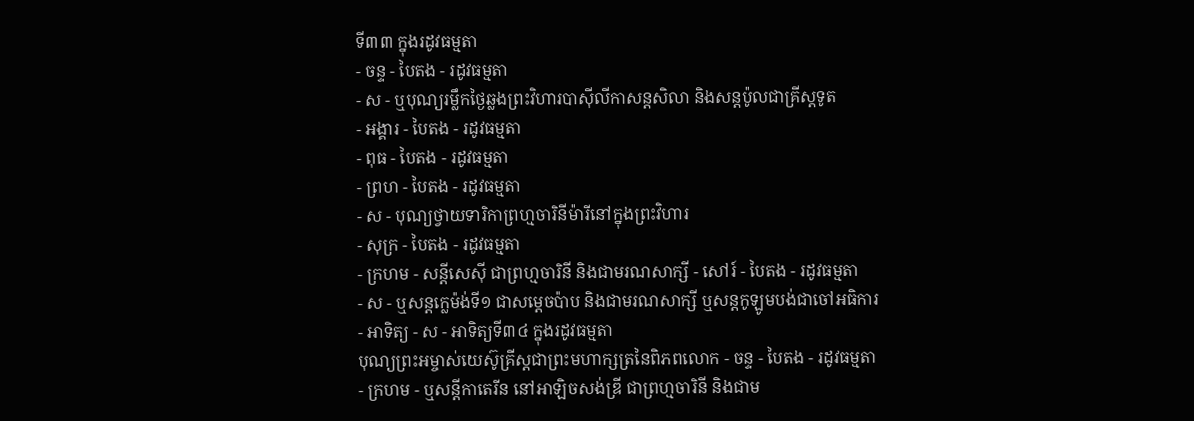ទី៣៣ ក្នុងរដូវធម្មតា
- ចន្ទ - បៃតង - រដូវធម្មតា
- ស - ឬបុណ្យរម្លឹកថ្ងៃឆ្លងព្រះវិហារបាស៊ីលីកាសន្ដសិលា និងសន្ដប៉ូលជាគ្រីស្ដទូត
- អង្គារ - បៃតង - រដូវធម្មតា
- ពុធ - បៃតង - រដូវធម្មតា
- ព្រហ - បៃតង - រដូវធម្មតា
- ស - បុណ្យថ្វាយទារិកាព្រហ្មចារិនីម៉ារីនៅក្នុងព្រះវិហារ
- សុក្រ - បៃតង - រដូវធម្មតា
- ក្រហម - សន្ដីសេស៊ី ជាព្រហ្មចារិនី និងជាមរណសាក្សី - សៅរ៍ - បៃតង - រដូវធម្មតា
- ស - ឬសន្ដក្លេម៉ង់ទី១ ជាសម្ដេចប៉ាប និងជាមរណសាក្សី ឬសន្ដកូឡូមបង់ជាចៅអធិការ
- អាទិត្យ - ស - អាទិត្យទី៣៤ ក្នុងរដូវធម្មតា
បុណ្យព្រះអម្ចាស់យេស៊ូគ្រីស្ដជាព្រះមហាក្សត្រនៃពិភពលោក - ចន្ទ - បៃតង - រដូវធម្មតា
- ក្រហម - ឬសន្ដីកាតេរីន នៅអាឡិចសង់ឌ្រី ជាព្រហ្មចារិនី និងជាម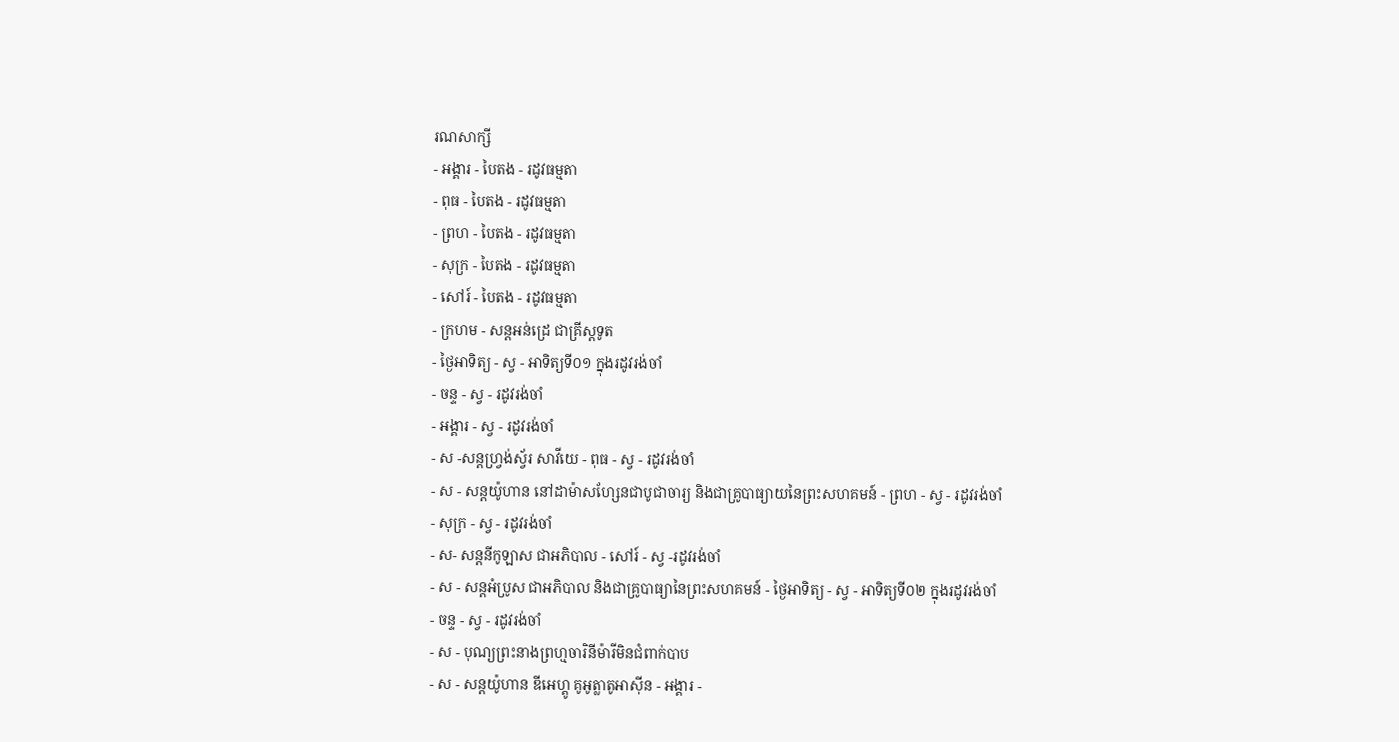រណសាក្សី
- អង្គារ - បៃតង - រដូវធម្មតា
- ពុធ - បៃតង - រដូវធម្មតា
- ព្រហ - បៃតង - រដូវធម្មតា
- សុក្រ - បៃតង - រដូវធម្មតា
- សៅរ៍ - បៃតង - រដូវធម្មតា
- ក្រហម - សន្ដអន់ដ្រេ ជាគ្រីស្ដទូត
- ថ្ងៃអាទិត្យ - ស្វ - អាទិត្យទី០១ ក្នុងរដូវរង់ចាំ
- ចន្ទ - ស្វ - រដូវរង់ចាំ
- អង្គារ - ស្វ - រដូវរង់ចាំ
- ស -សន្ដហ្វ្រង់ស្វ័រ សាវីយេ - ពុធ - ស្វ - រដូវរង់ចាំ
- ស - សន្ដយ៉ូហាន នៅដាម៉ាសហ្សែនជាបូជាចារ្យ និងជាគ្រូបាធ្យាយនៃព្រះសហគមន៍ - ព្រហ - ស្វ - រដូវរង់ចាំ
- សុក្រ - ស្វ - រដូវរង់ចាំ
- ស- សន្ដនីកូឡាស ជាអភិបាល - សៅរ៍ - ស្វ -រដូវរង់ចាំ
- ស - សន្ដអំប្រូស ជាអភិបាល និងជាគ្រូបាធ្យានៃព្រះសហគមន៍ - ថ្ងៃអាទិត្យ - ស្វ - អាទិត្យទី០២ ក្នុងរដូវរង់ចាំ
- ចន្ទ - ស្វ - រដូវរង់ចាំ
- ស - បុណ្យព្រះនាងព្រហ្មចារិនីម៉ារីមិនជំពាក់បាប
- ស - សន្ដយ៉ូហាន ឌីអេហ្គូ គូអូត្លាតូអាស៊ីន - អង្គារ -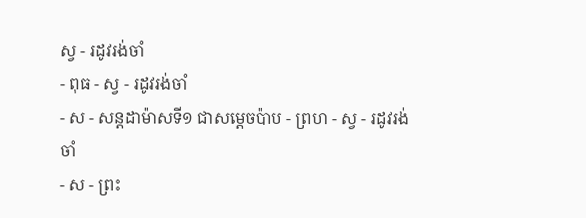ស្វ - រដូវរង់ចាំ
- ពុធ - ស្វ - រដូវរង់ចាំ
- ស - សន្ដដាម៉ាសទី១ ជាសម្ដេចប៉ាប - ព្រហ - ស្វ - រដូវរង់ចាំ
- ស - ព្រះ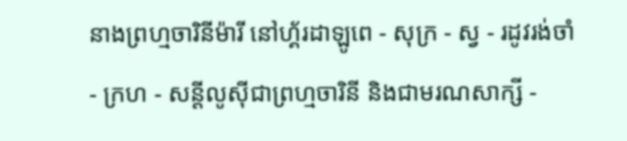នាងព្រហ្មចារិនីម៉ារី នៅហ្គ័រដាឡូពេ - សុក្រ - ស្វ - រដូវរង់ចាំ
- ក្រហ - សន្ដីលូស៊ីជាព្រហ្មចារិនី និងជាមរណសាក្សី -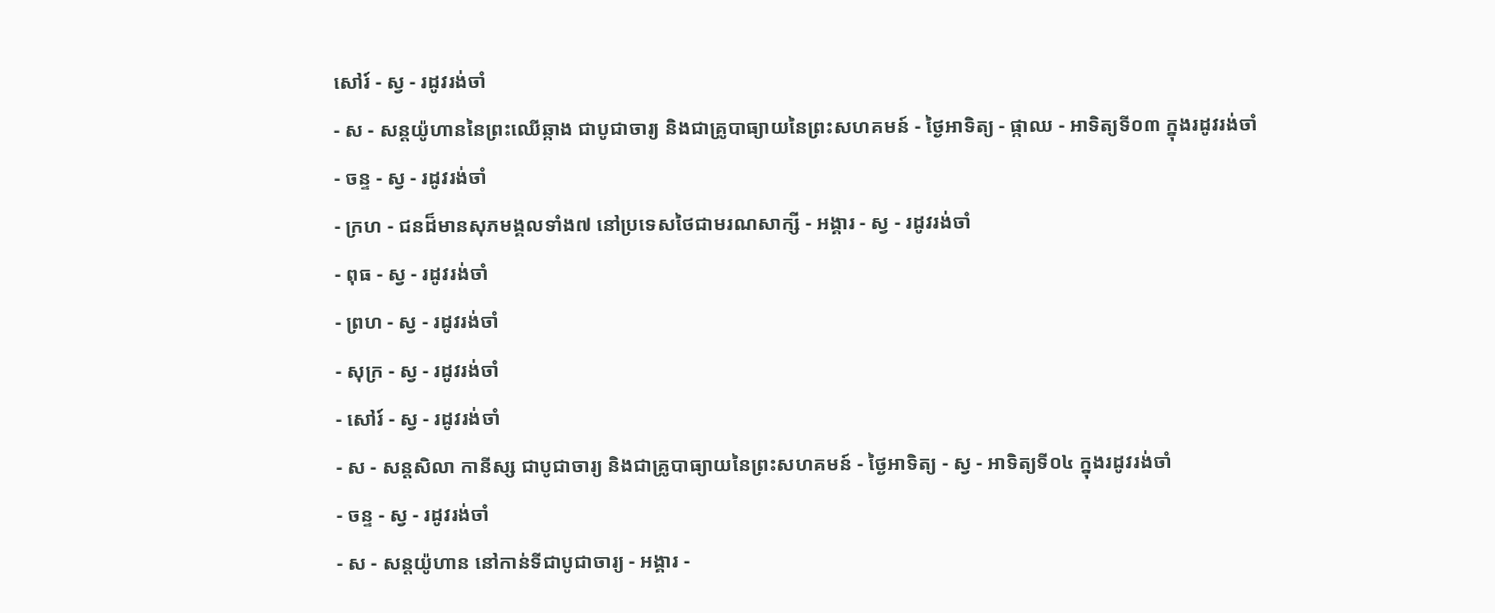សៅរ៍ - ស្វ - រដូវរង់ចាំ
- ស - សន្ដយ៉ូហាននៃព្រះឈើឆ្កាង ជាបូជាចារ្យ និងជាគ្រូបាធ្យាយនៃព្រះសហគមន៍ - ថ្ងៃអាទិត្យ - ផ្កាឈ - អាទិត្យទី០៣ ក្នុងរដូវរង់ចាំ
- ចន្ទ - ស្វ - រដូវរង់ចាំ
- ក្រហ - ជនដ៏មានសុភមង្គលទាំង៧ នៅប្រទេសថៃជាមរណសាក្សី - អង្គារ - ស្វ - រដូវរង់ចាំ
- ពុធ - ស្វ - រដូវរង់ចាំ
- ព្រហ - ស្វ - រដូវរង់ចាំ
- សុក្រ - ស្វ - រដូវរង់ចាំ
- សៅរ៍ - ស្វ - រដូវរង់ចាំ
- ស - សន្ដសិលា កានីស្ស ជាបូជាចារ្យ និងជាគ្រូបាធ្យាយនៃព្រះសហគមន៍ - ថ្ងៃអាទិត្យ - ស្វ - អាទិត្យទី០៤ ក្នុងរដូវរង់ចាំ
- ចន្ទ - ស្វ - រដូវរង់ចាំ
- ស - សន្ដយ៉ូហាន នៅកាន់ទីជាបូជាចារ្យ - អង្គារ -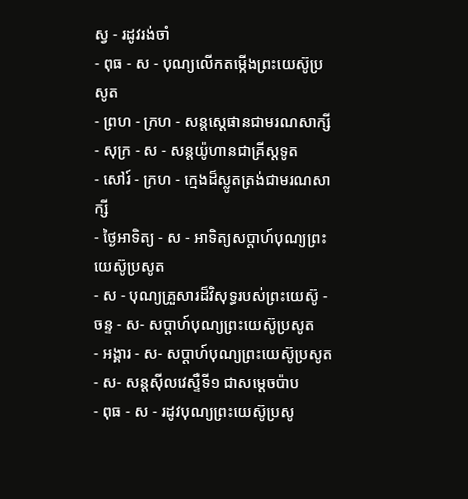ស្វ - រដូវរង់ចាំ
- ពុធ - ស - បុណ្យលើកតម្កើងព្រះយេស៊ូប្រសូត
- ព្រហ - ក្រហ - សន្តស្តេផានជាមរណសាក្សី
- សុក្រ - ស - សន្តយ៉ូហានជាគ្រីស្តទូត
- សៅរ៍ - ក្រហ - ក្មេងដ៏ស្លូតត្រង់ជាមរណសាក្សី
- ថ្ងៃអាទិត្យ - ស - អាទិត្យសប្ដាហ៍បុណ្យព្រះយេស៊ូប្រសូត
- ស - បុណ្យគ្រួសារដ៏វិសុទ្ធរបស់ព្រះយេស៊ូ - ចន្ទ - ស- សប្ដាហ៍បុណ្យព្រះយេស៊ូប្រសូត
- អង្គារ - ស- សប្ដាហ៍បុណ្យព្រះយេស៊ូប្រសូត
- ស- សន្ដស៊ីលវេស្ទឺទី១ ជាសម្ដេចប៉ាប
- ពុធ - ស - រដូវបុណ្យព្រះយេស៊ូប្រសូ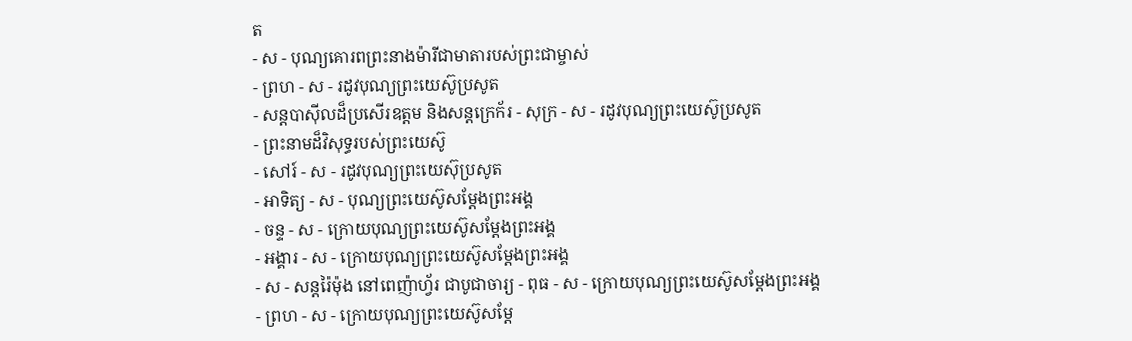ត
- ស - បុណ្យគោរពព្រះនាងម៉ារីជាមាតារបស់ព្រះជាម្ចាស់
- ព្រហ - ស - រដូវបុណ្យព្រះយេស៊ូប្រសូត
- សន្ដបាស៊ីលដ៏ប្រសើរឧត្ដម និងសន្ដក្រេក័រ - សុក្រ - ស - រដូវបុណ្យព្រះយេស៊ូប្រសូត
- ព្រះនាមដ៏វិសុទ្ធរបស់ព្រះយេស៊ូ
- សៅរ៍ - ស - រដូវបុណ្យព្រះយេស៊ុប្រសូត
- អាទិត្យ - ស - បុណ្យព្រះយេស៊ូសម្ដែងព្រះអង្គ
- ចន្ទ - ស - ក្រោយបុណ្យព្រះយេស៊ូសម្ដែងព្រះអង្គ
- អង្គារ - ស - ក្រោយបុណ្យព្រះយេស៊ូសម្ដែងព្រះអង្គ
- ស - សន្ដរ៉ៃម៉ុង នៅពេញ៉ាហ្វ័រ ជាបូជាចារ្យ - ពុធ - ស - ក្រោយបុណ្យព្រះយេស៊ូសម្ដែងព្រះអង្គ
- ព្រហ - ស - ក្រោយបុណ្យព្រះយេស៊ូសម្ដែ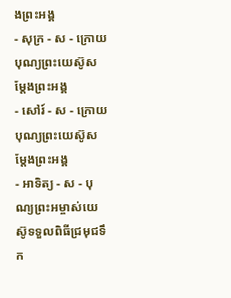ងព្រះអង្គ
- សុក្រ - ស - ក្រោយបុណ្យព្រះយេស៊ូសម្ដែងព្រះអង្គ
- សៅរ៍ - ស - ក្រោយបុណ្យព្រះយេស៊ូសម្ដែងព្រះអង្គ
- អាទិត្យ - ស - បុណ្យព្រះអម្ចាស់យេស៊ូទទួលពិធីជ្រមុជទឹក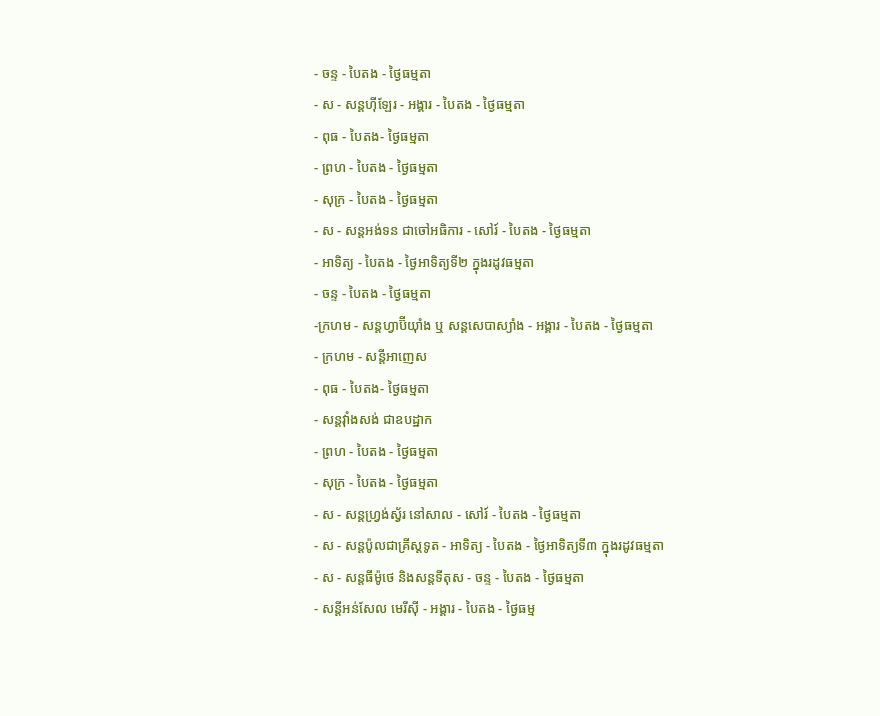- ចន្ទ - បៃតង - ថ្ងៃធម្មតា
- ស - សន្ដហ៊ីឡែរ - អង្គារ - បៃតង - ថ្ងៃធម្មតា
- ពុធ - បៃតង- ថ្ងៃធម្មតា
- ព្រហ - បៃតង - ថ្ងៃធម្មតា
- សុក្រ - បៃតង - ថ្ងៃធម្មតា
- ស - សន្ដអង់ទន ជាចៅអធិការ - សៅរ៍ - បៃតង - ថ្ងៃធម្មតា
- អាទិត្យ - បៃតង - ថ្ងៃអាទិត្យទី២ ក្នុងរដូវធម្មតា
- ចន្ទ - បៃតង - ថ្ងៃធម្មតា
-ក្រហម - សន្ដហ្វាប៊ីយ៉ាំង ឬ សន្ដសេបាស្យាំង - អង្គារ - បៃតង - ថ្ងៃធម្មតា
- ក្រហម - សន្ដីអាញេស
- ពុធ - បៃតង- ថ្ងៃធម្មតា
- សន្ដវ៉ាំងសង់ ជាឧបដ្ឋាក
- ព្រហ - បៃតង - ថ្ងៃធម្មតា
- សុក្រ - បៃតង - ថ្ងៃធម្មតា
- ស - សន្ដហ្វ្រង់ស្វ័រ នៅសាល - សៅរ៍ - បៃតង - ថ្ងៃធម្មតា
- ស - សន្ដប៉ូលជាគ្រីស្ដទូត - អាទិត្យ - បៃតង - ថ្ងៃអាទិត្យទី៣ ក្នុងរដូវធម្មតា
- ស - សន្ដធីម៉ូថេ និងសន្ដទីតុស - ចន្ទ - បៃតង - ថ្ងៃធម្មតា
- សន្ដីអន់សែល មេរីស៊ី - អង្គារ - បៃតង - ថ្ងៃធម្ម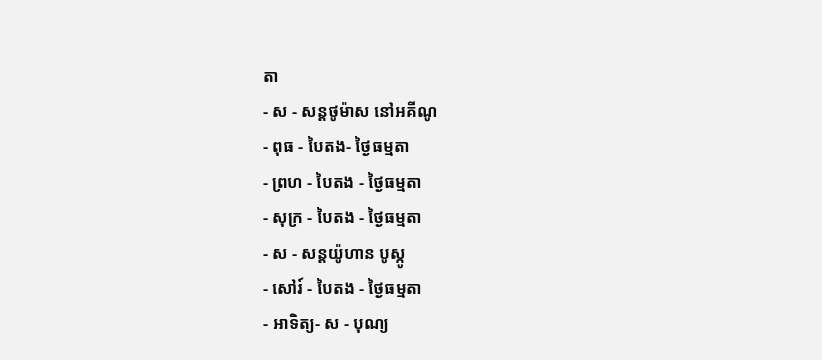តា
- ស - សន្ដថូម៉ាស នៅអគីណូ
- ពុធ - បៃតង- ថ្ងៃធម្មតា
- ព្រហ - បៃតង - ថ្ងៃធម្មតា
- សុក្រ - បៃតង - ថ្ងៃធម្មតា
- ស - សន្ដយ៉ូហាន បូស្កូ
- សៅរ៍ - បៃតង - ថ្ងៃធម្មតា
- អាទិត្យ- ស - បុណ្យ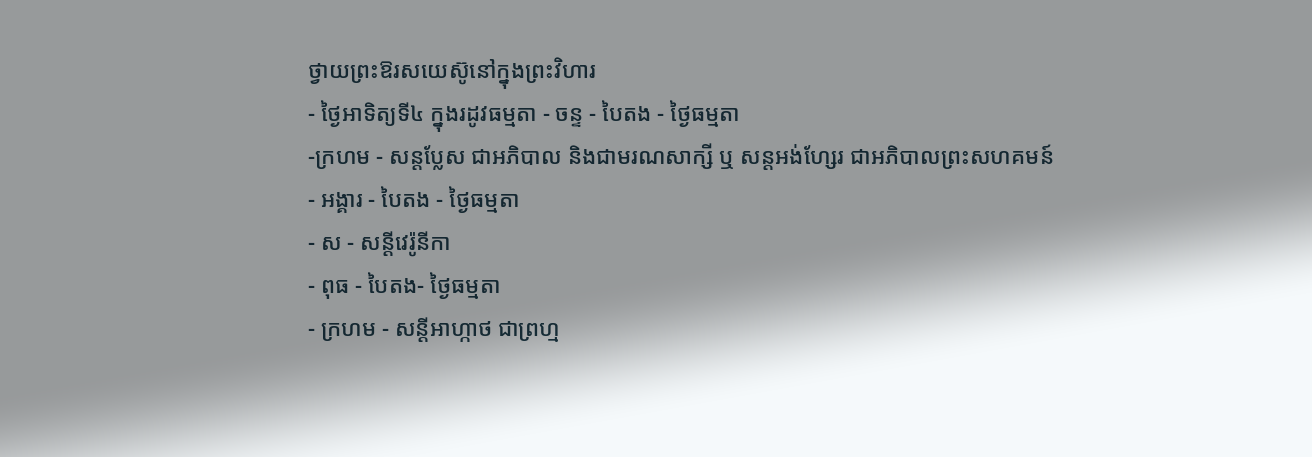ថ្វាយព្រះឱរសយេស៊ូនៅក្នុងព្រះវិហារ
- ថ្ងៃអាទិត្យទី៤ ក្នុងរដូវធម្មតា - ចន្ទ - បៃតង - ថ្ងៃធម្មតា
-ក្រហម - សន្ដប្លែស ជាអភិបាល និងជាមរណសាក្សី ឬ សន្ដអង់ហ្សែរ ជាអភិបាលព្រះសហគមន៍
- អង្គារ - បៃតង - ថ្ងៃធម្មតា
- ស - សន្ដីវេរ៉ូនីកា
- ពុធ - បៃតង- ថ្ងៃធម្មតា
- ក្រហម - សន្ដីអាហ្កាថ ជាព្រហ្ម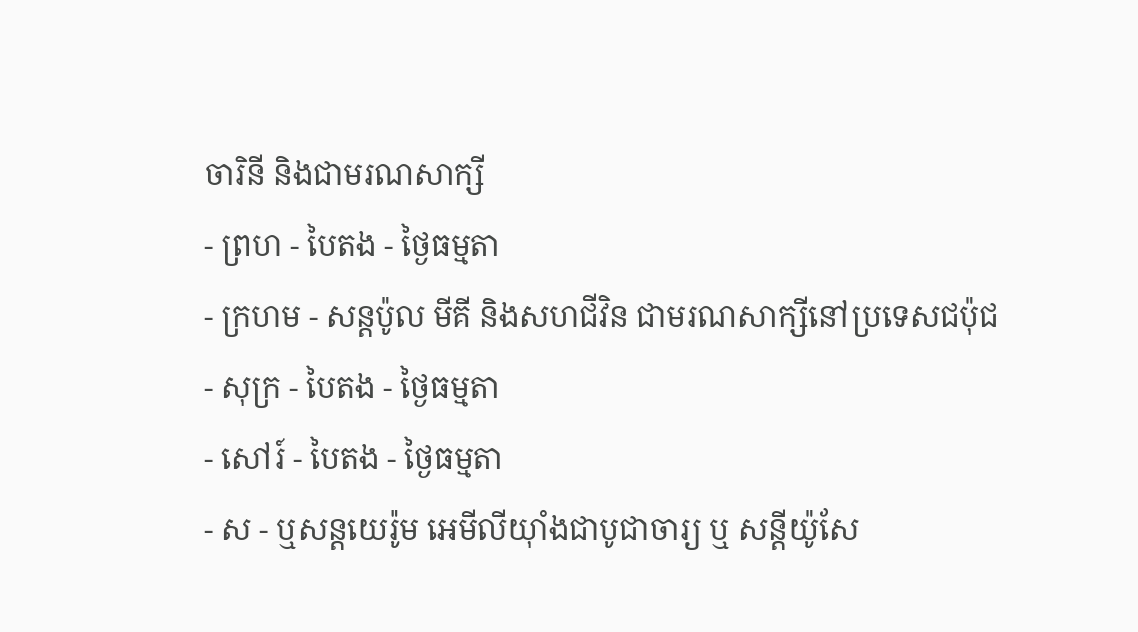ចារិនី និងជាមរណសាក្សី
- ព្រហ - បៃតង - ថ្ងៃធម្មតា
- ក្រហម - សន្ដប៉ូល មីគី និងសហជីវិន ជាមរណសាក្សីនៅប្រទេសជប៉ុជ
- សុក្រ - បៃតង - ថ្ងៃធម្មតា
- សៅរ៍ - បៃតង - ថ្ងៃធម្មតា
- ស - ឬសន្ដយេរ៉ូម អេមីលីយ៉ាំងជាបូជាចារ្យ ឬ សន្ដីយ៉ូសែ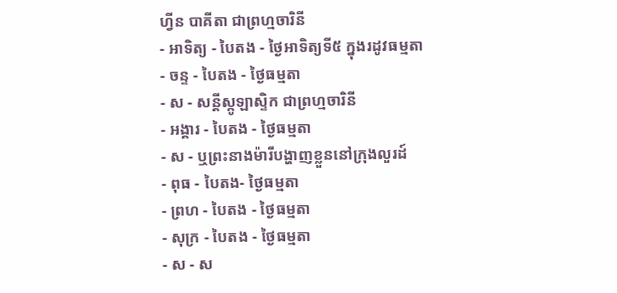ហ្វីន បាគីតា ជាព្រហ្មចារិនី
- អាទិត្យ - បៃតង - ថ្ងៃអាទិត្យទី៥ ក្នុងរដូវធម្មតា
- ចន្ទ - បៃតង - ថ្ងៃធម្មតា
- ស - សន្ដីស្កូឡាស្ទិក ជាព្រហ្មចារិនី
- អង្គារ - បៃតង - ថ្ងៃធម្មតា
- ស - ឬព្រះនាងម៉ារីបង្ហាញខ្លួននៅក្រុងលួរដ៍
- ពុធ - បៃតង- ថ្ងៃធម្មតា
- ព្រហ - បៃតង - ថ្ងៃធម្មតា
- សុក្រ - បៃតង - ថ្ងៃធម្មតា
- ស - ស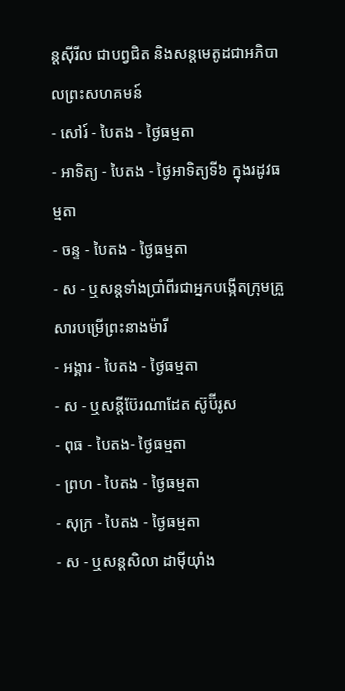ន្ដស៊ីរីល ជាបព្វជិត និងសន្ដមេតូដជាអភិបាលព្រះសហគមន៍
- សៅរ៍ - បៃតង - ថ្ងៃធម្មតា
- អាទិត្យ - បៃតង - ថ្ងៃអាទិត្យទី៦ ក្នុងរដូវធម្មតា
- ចន្ទ - បៃតង - ថ្ងៃធម្មតា
- ស - ឬសន្ដទាំងប្រាំពីរជាអ្នកបង្កើតក្រុមគ្រួសារបម្រើព្រះនាងម៉ារី
- អង្គារ - បៃតង - ថ្ងៃធម្មតា
- ស - ឬសន្ដីប៊ែរណាដែត ស៊ូប៊ីរូស
- ពុធ - បៃតង- ថ្ងៃធម្មតា
- ព្រហ - បៃតង - ថ្ងៃធម្មតា
- សុក្រ - បៃតង - ថ្ងៃធម្មតា
- ស - ឬសន្ដសិលា ដាម៉ីយ៉ាំង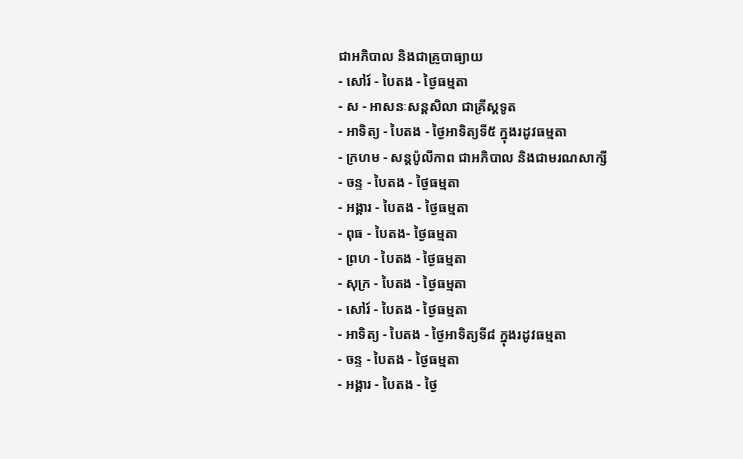ជាអភិបាល និងជាគ្រូបាធ្យាយ
- សៅរ៍ - បៃតង - ថ្ងៃធម្មតា
- ស - អាសនៈសន្ដសិលា ជាគ្រីស្ដទូត
- អាទិត្យ - បៃតង - ថ្ងៃអាទិត្យទី៥ ក្នុងរដូវធម្មតា
- ក្រហម - សន្ដប៉ូលីកាព ជាអភិបាល និងជាមរណសាក្សី
- ចន្ទ - បៃតង - ថ្ងៃធម្មតា
- អង្គារ - បៃតង - ថ្ងៃធម្មតា
- ពុធ - បៃតង- ថ្ងៃធម្មតា
- ព្រហ - បៃតង - ថ្ងៃធម្មតា
- សុក្រ - បៃតង - ថ្ងៃធម្មតា
- សៅរ៍ - បៃតង - ថ្ងៃធម្មតា
- អាទិត្យ - បៃតង - ថ្ងៃអាទិត្យទី៨ ក្នុងរដូវធម្មតា
- ចន្ទ - បៃតង - ថ្ងៃធម្មតា
- អង្គារ - បៃតង - ថ្ងៃ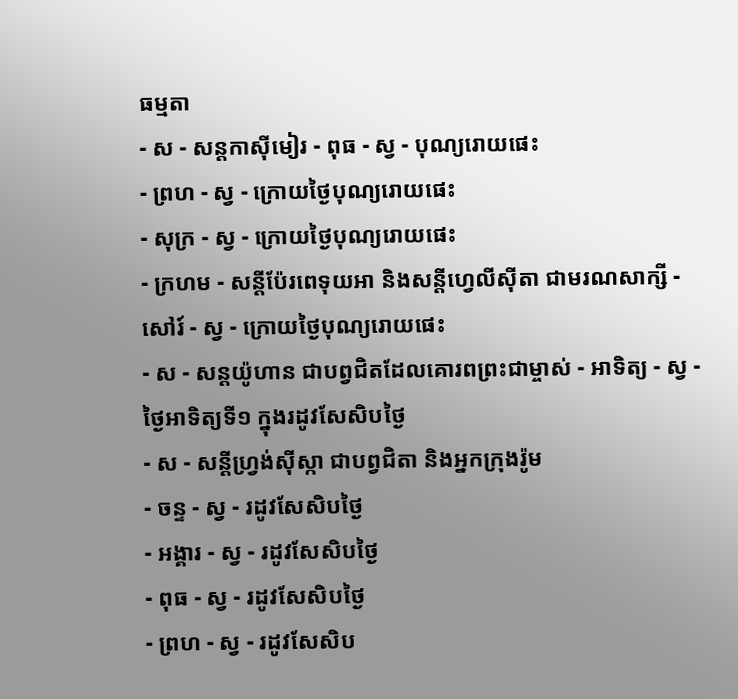ធម្មតា
- ស - សន្ដកាស៊ីមៀរ - ពុធ - ស្វ - បុណ្យរោយផេះ
- ព្រហ - ស្វ - ក្រោយថ្ងៃបុណ្យរោយផេះ
- សុក្រ - ស្វ - ក្រោយថ្ងៃបុណ្យរោយផេះ
- ក្រហម - សន្ដីប៉ែរពេទុយអា និងសន្ដីហ្វេលីស៊ីតា ជាមរណសាក្សី - សៅរ៍ - ស្វ - ក្រោយថ្ងៃបុណ្យរោយផេះ
- ស - សន្ដយ៉ូហាន ជាបព្វជិតដែលគោរពព្រះជាម្ចាស់ - អាទិត្យ - ស្វ - ថ្ងៃអាទិត្យទី១ ក្នុងរដូវសែសិបថ្ងៃ
- ស - សន្ដីហ្វ្រង់ស៊ីស្កា ជាបព្វជិតា និងអ្នកក្រុងរ៉ូម
- ចន្ទ - ស្វ - រដូវសែសិបថ្ងៃ
- អង្គារ - ស្វ - រដូវសែសិបថ្ងៃ
- ពុធ - ស្វ - រដូវសែសិបថ្ងៃ
- ព្រហ - ស្វ - រដូវសែសិប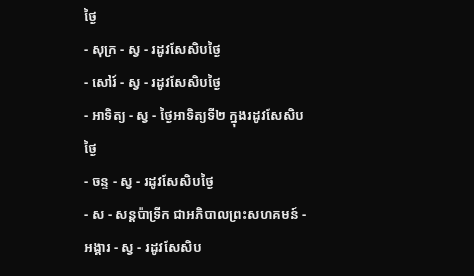ថ្ងៃ
- សុក្រ - ស្វ - រដូវសែសិបថ្ងៃ
- សៅរ៍ - ស្វ - រដូវសែសិបថ្ងៃ
- អាទិត្យ - ស្វ - ថ្ងៃអាទិត្យទី២ ក្នុងរដូវសែសិបថ្ងៃ
- ចន្ទ - ស្វ - រដូវសែសិបថ្ងៃ
- ស - សន្ដប៉ាទ្រីក ជាអភិបាលព្រះសហគមន៍ - អង្គារ - ស្វ - រដូវសែសិប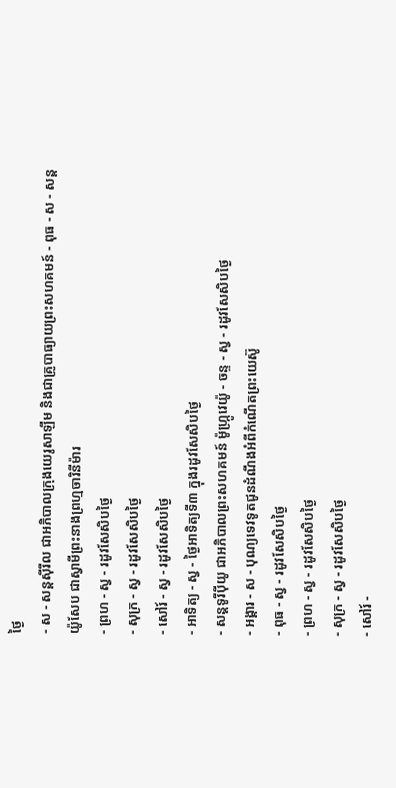ថ្ងៃ
- ស - សន្ដស៊ីរីល ជាអភិបាលក្រុងយេរូសាឡឹម និងជាគ្រូបាធ្យាយព្រះសហគមន៍ - ពុធ - ស - សន្ដយ៉ូសែប ជាស្វាមីព្រះនាងព្រហ្មចារិនីម៉ារ
- ព្រហ - ស្វ - រដូវសែសិបថ្ងៃ
- សុក្រ - ស្វ - រដូវសែសិបថ្ងៃ
- សៅរ៍ - ស្វ - រដូវសែសិបថ្ងៃ
- អាទិត្យ - ស្វ - ថ្ងៃអាទិត្យទី៣ ក្នុងរដូវសែសិបថ្ងៃ
- សន្ដទូរីប៉ីយូ ជាអភិបាលព្រះសហគមន៍ ម៉ូហ្ក្រូវេយ៉ូ - ចន្ទ - ស្វ - រដូវសែសិបថ្ងៃ
- អង្គារ - ស - បុណ្យទេវទូតជូនដំណឹងអំពីកំណើតព្រះយេស៊ូ
- ពុធ - ស្វ - រដូវសែសិបថ្ងៃ
- ព្រហ - ស្វ - រដូវសែសិបថ្ងៃ
- សុក្រ - ស្វ - រដូវសែសិបថ្ងៃ
- សៅរ៍ -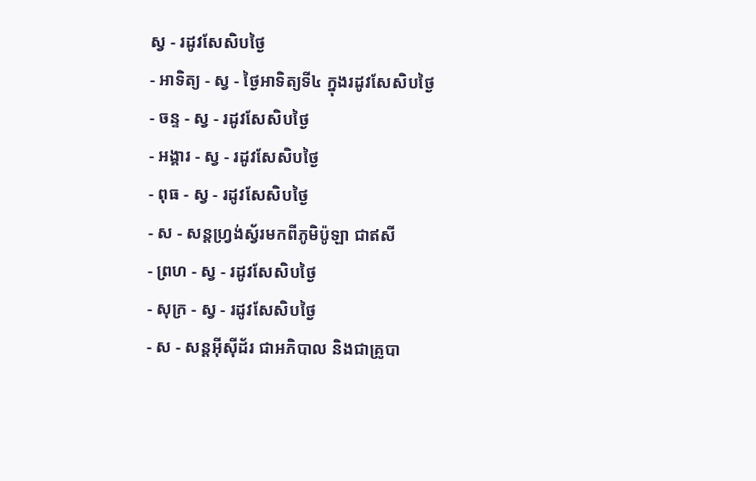ស្វ - រដូវសែសិបថ្ងៃ
- អាទិត្យ - ស្វ - ថ្ងៃអាទិត្យទី៤ ក្នុងរដូវសែសិបថ្ងៃ
- ចន្ទ - ស្វ - រដូវសែសិបថ្ងៃ
- អង្គារ - ស្វ - រដូវសែសិបថ្ងៃ
- ពុធ - ស្វ - រដូវសែសិបថ្ងៃ
- ស - សន្ដហ្វ្រង់ស្វ័រមកពីភូមិប៉ូឡា ជាឥសី
- ព្រហ - ស្វ - រដូវសែសិបថ្ងៃ
- សុក្រ - ស្វ - រដូវសែសិបថ្ងៃ
- ស - សន្ដអ៊ីស៊ីដ័រ ជាអភិបាល និងជាគ្រូបា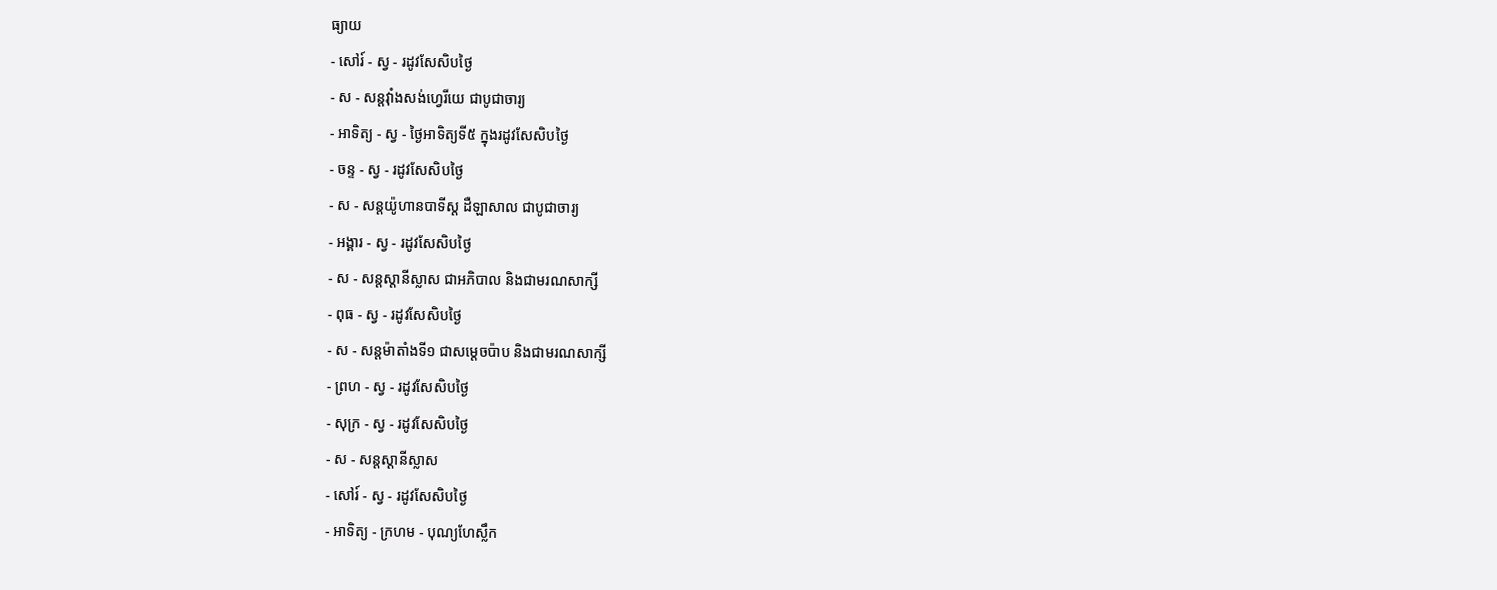ធ្យាយ
- សៅរ៍ - ស្វ - រដូវសែសិបថ្ងៃ
- ស - សន្ដវ៉ាំងសង់ហ្វេរីយេ ជាបូជាចារ្យ
- អាទិត្យ - ស្វ - ថ្ងៃអាទិត្យទី៥ ក្នុងរដូវសែសិបថ្ងៃ
- ចន្ទ - ស្វ - រដូវសែសិបថ្ងៃ
- ស - សន្ដយ៉ូហានបាទីស្ដ ដឺឡាសាល ជាបូជាចារ្យ
- អង្គារ - ស្វ - រដូវសែសិបថ្ងៃ
- ស - សន្ដស្ដានីស្លាស ជាអភិបាល និងជាមរណសាក្សី
- ពុធ - ស្វ - រដូវសែសិបថ្ងៃ
- ស - សន្ដម៉ាតាំងទី១ ជាសម្ដេចប៉ាប និងជាមរណសាក្សី
- ព្រហ - ស្វ - រដូវសែសិបថ្ងៃ
- សុក្រ - ស្វ - រដូវសែសិបថ្ងៃ
- ស - សន្ដស្ដានីស្លាស
- សៅរ៍ - ស្វ - រដូវសែសិបថ្ងៃ
- អាទិត្យ - ក្រហម - បុណ្យហែស្លឹក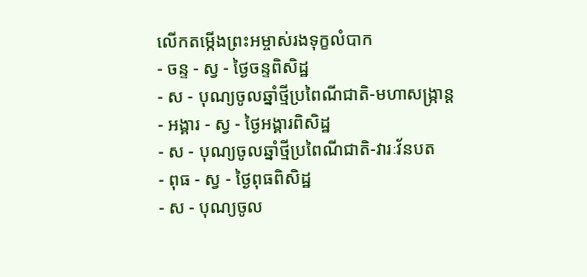លើកតម្កើងព្រះអម្ចាស់រងទុក្ខលំបាក
- ចន្ទ - ស្វ - ថ្ងៃចន្ទពិសិដ្ឋ
- ស - បុណ្យចូលឆ្នាំថ្មីប្រពៃណីជាតិ-មហាសង្រ្កាន្ដ
- អង្គារ - ស្វ - ថ្ងៃអង្គារពិសិដ្ឋ
- ស - បុណ្យចូលឆ្នាំថ្មីប្រពៃណីជាតិ-វារៈវ័នបត
- ពុធ - ស្វ - ថ្ងៃពុធពិសិដ្ឋ
- ស - បុណ្យចូល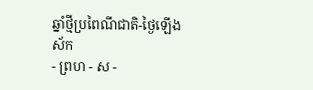ឆ្នាំថ្មីប្រពៃណីជាតិ-ថ្ងៃឡើងស័ក
- ព្រហ - ស -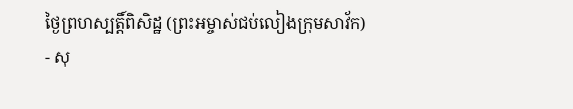ថ្ងៃព្រហស្បត្ដិ៍ពិសិដ្ឋ (ព្រះអម្ចាស់ជប់លៀងក្រុមសាវ័ក)
- សុ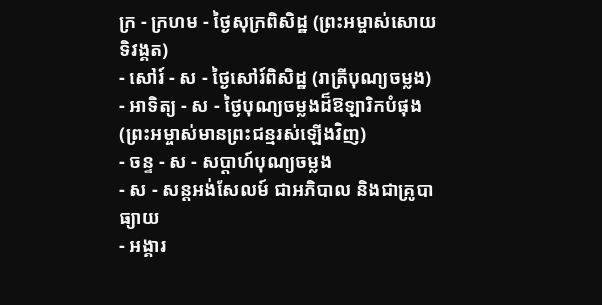ក្រ - ក្រហម - ថ្ងៃសុក្រពិសិដ្ឋ (ព្រះអម្ចាស់សោយទិវង្គត)
- សៅរ៍ - ស - ថ្ងៃសៅរ៍ពិសិដ្ឋ (រាត្រីបុណ្យចម្លង)
- អាទិត្យ - ស - ថ្ងៃបុណ្យចម្លងដ៏ឱឡារិកបំផុង (ព្រះអម្ចាស់មានព្រះជន្មរស់ឡើងវិញ)
- ចន្ទ - ស - សប្ដាហ៍បុណ្យចម្លង
- ស - សន្ដអង់សែលម៍ ជាអភិបាល និងជាគ្រូបាធ្យាយ
- អង្គារ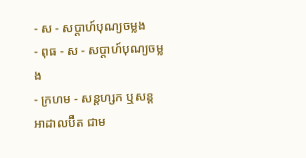- ស - សប្ដាហ៍បុណ្យចម្លង
- ពុធ - ស - សប្ដាហ៍បុណ្យចម្លង
- ក្រហម - សន្ដហ្សក ឬសន្ដអាដាលប៊ឺត ជាម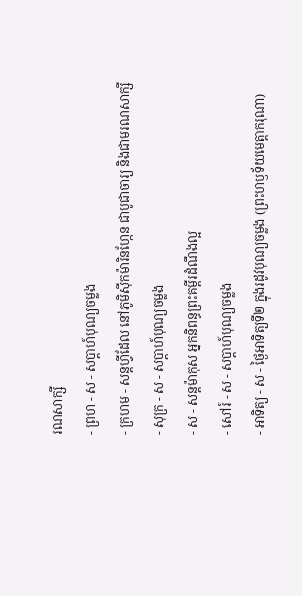រណសាក្សី
- ព្រហ - ស - សប្ដាហ៍បុណ្យចម្លង
- ក្រហម - សន្ដហ្វីដែល នៅភូមិស៊ីកម៉ារិនហ្កែន ជាបូជាចារ្យ និងជាមរណសាក្សី
- សុក្រ - ស - សប្ដាហ៍បុណ្យចម្លង
- ស - សន្ដម៉ាកុស អ្នកនិពន្ធព្រះគម្ពីរដំណឹងល្អ
- សៅរ៍ - ស - សប្ដាហ៍បុណ្យចម្លង
- អាទិត្យ - ស - ថ្ងៃអាទិត្យទី២ ក្នុងរដូវបុណ្យចម្លង (ព្រះហឫទ័យមេត្ដាករុណា)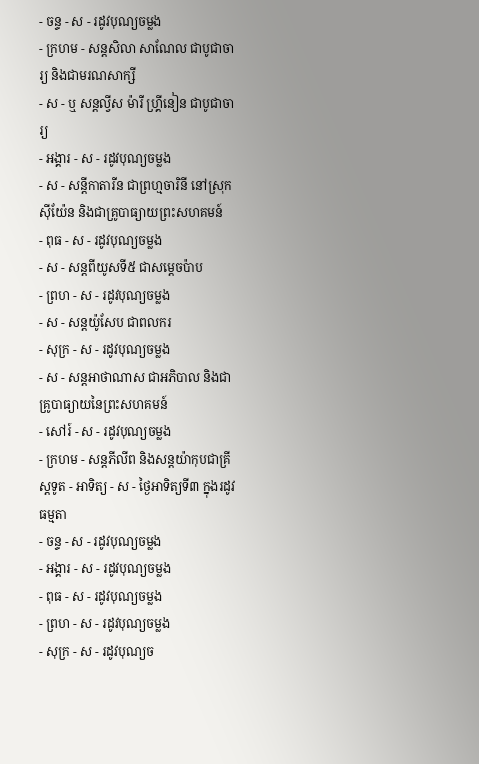- ចន្ទ - ស - រដូវបុណ្យចម្លង
- ក្រហម - សន្ដសិលា សាណែល ជាបូជាចារ្យ និងជាមរណសាក្សី
- ស - ឬ សន្ដល្វីស ម៉ារី ហ្គ្រីនៀន ជាបូជាចារ្យ
- អង្គារ - ស - រដូវបុណ្យចម្លង
- ស - សន្ដីកាតារីន ជាព្រហ្មចារិនី នៅស្រុកស៊ីយ៉ែន និងជាគ្រូបាធ្យាយព្រះសហគមន៍
- ពុធ - ស - រដូវបុណ្យចម្លង
- ស - សន្ដពីយូសទី៥ ជាសម្ដេចប៉ាប
- ព្រហ - ស - រដូវបុណ្យចម្លង
- ស - សន្ដយ៉ូសែប ជាពលករ
- សុក្រ - ស - រដូវបុណ្យចម្លង
- ស - សន្ដអាថាណាស ជាអភិបាល និងជាគ្រូបាធ្យាយនៃព្រះសហគមន៍
- សៅរ៍ - ស - រដូវបុណ្យចម្លង
- ក្រហម - សន្ដភីលីព និងសន្ដយ៉ាកុបជាគ្រីស្ដទូត - អាទិត្យ - ស - ថ្ងៃអាទិត្យទី៣ ក្នុងរដូវធម្មតា
- ចន្ទ - ស - រដូវបុណ្យចម្លង
- អង្គារ - ស - រដូវបុណ្យចម្លង
- ពុធ - ស - រដូវបុណ្យចម្លង
- ព្រហ - ស - រដូវបុណ្យចម្លង
- សុក្រ - ស - រដូវបុណ្យច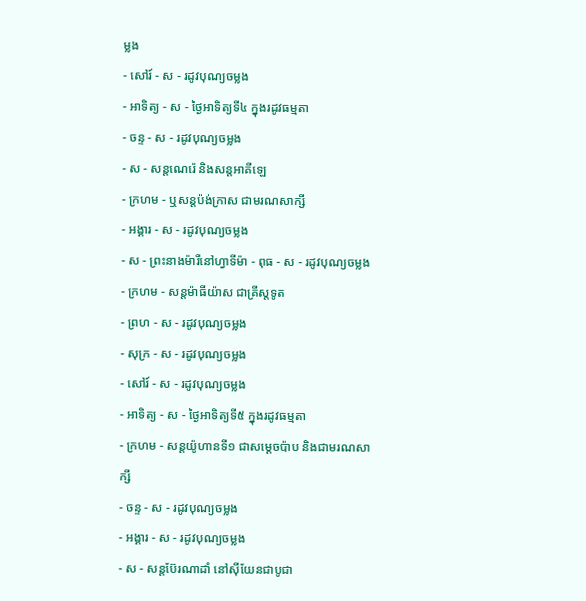ម្លង
- សៅរ៍ - ស - រដូវបុណ្យចម្លង
- អាទិត្យ - ស - ថ្ងៃអាទិត្យទី៤ ក្នុងរដូវធម្មតា
- ចន្ទ - ស - រដូវបុណ្យចម្លង
- ស - សន្ដណេរ៉េ និងសន្ដអាគីឡេ
- ក្រហម - ឬសន្ដប៉ង់ក្រាស ជាមរណសាក្សី
- អង្គារ - ស - រដូវបុណ្យចម្លង
- ស - ព្រះនាងម៉ារីនៅហ្វាទីម៉ា - ពុធ - ស - រដូវបុណ្យចម្លង
- ក្រហម - សន្ដម៉ាធីយ៉ាស ជាគ្រីស្ដទូត
- ព្រហ - ស - រដូវបុណ្យចម្លង
- សុក្រ - ស - រដូវបុណ្យចម្លង
- សៅរ៍ - ស - រដូវបុណ្យចម្លង
- អាទិត្យ - ស - ថ្ងៃអាទិត្យទី៥ ក្នុងរដូវធម្មតា
- ក្រហម - សន្ដយ៉ូហានទី១ ជាសម្ដេចប៉ាប និងជាមរណសាក្សី
- ចន្ទ - ស - រដូវបុណ្យចម្លង
- អង្គារ - ស - រដូវបុណ្យចម្លង
- ស - សន្ដប៊ែរណាដាំ នៅស៊ីយែនជាបូជា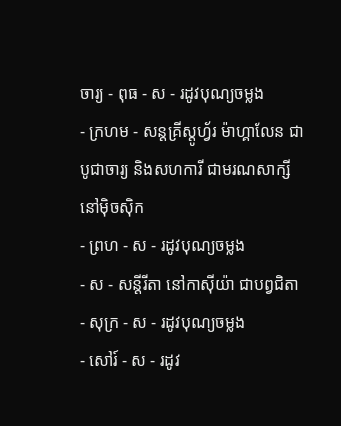ចារ្យ - ពុធ - ស - រដូវបុណ្យចម្លង
- ក្រហម - សន្ដគ្រីស្ដូហ្វ័រ ម៉ាហ្គាលែន ជាបូជាចារ្យ និងសហការី ជាមរណសាក្សីនៅម៉ិចស៊ិក
- ព្រហ - ស - រដូវបុណ្យចម្លង
- ស - សន្ដីរីតា នៅកាស៊ីយ៉ា ជាបព្វជិតា
- សុក្រ - ស - រដូវបុណ្យចម្លង
- សៅរ៍ - ស - រដូវ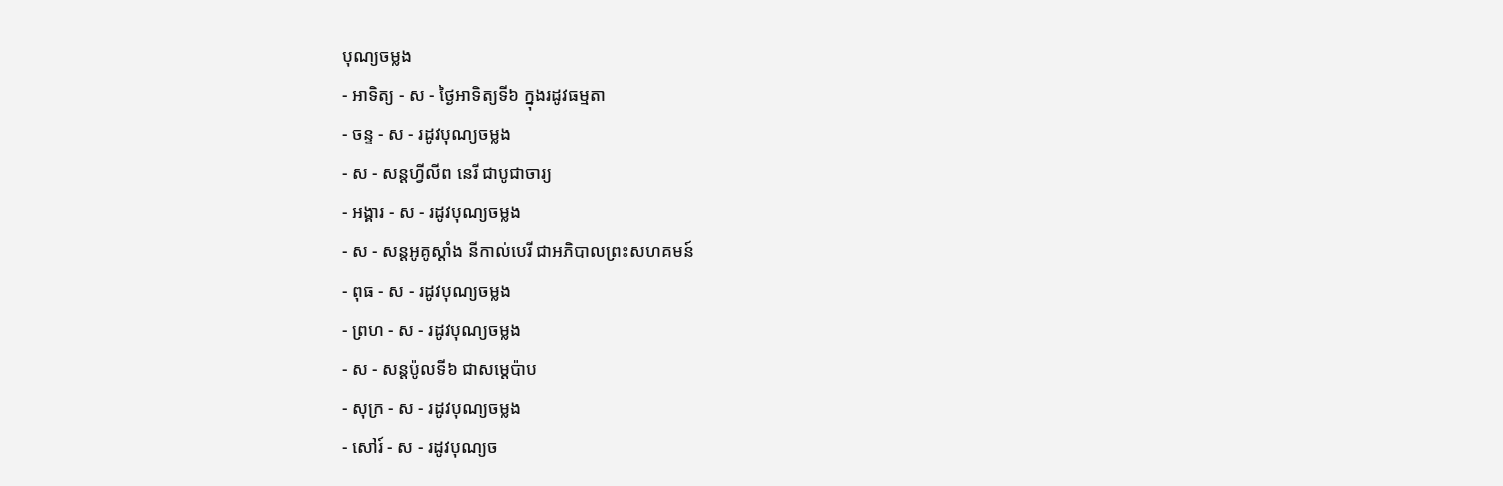បុណ្យចម្លង
- អាទិត្យ - ស - ថ្ងៃអាទិត្យទី៦ ក្នុងរដូវធម្មតា
- ចន្ទ - ស - រដូវបុណ្យចម្លង
- ស - សន្ដហ្វីលីព នេរី ជាបូជាចារ្យ
- អង្គារ - ស - រដូវបុណ្យចម្លង
- ស - សន្ដអូគូស្ដាំង នីកាល់បេរី ជាអភិបាលព្រះសហគមន៍
- ពុធ - ស - រដូវបុណ្យចម្លង
- ព្រហ - ស - រដូវបុណ្យចម្លង
- ស - សន្ដប៉ូលទី៦ ជាសម្ដេប៉ាប
- សុក្រ - ស - រដូវបុណ្យចម្លង
- សៅរ៍ - ស - រដូវបុណ្យច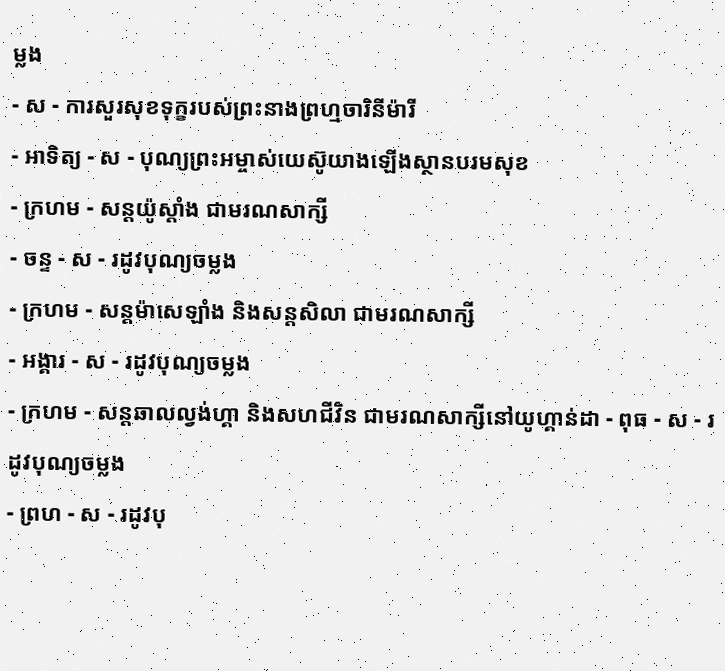ម្លង
- ស - ការសួរសុខទុក្ខរបស់ព្រះនាងព្រហ្មចារិនីម៉ារី
- អាទិត្យ - ស - បុណ្យព្រះអម្ចាស់យេស៊ូយាងឡើងស្ថានបរមសុខ
- ក្រហម - សន្ដយ៉ូស្ដាំង ជាមរណសាក្សី
- ចន្ទ - ស - រដូវបុណ្យចម្លង
- ក្រហម - សន្ដម៉ាសេឡាំង និងសន្ដសិលា ជាមរណសាក្សី
- អង្គារ - ស - រដូវបុណ្យចម្លង
- ក្រហម - សន្ដឆាលល្វង់ហ្គា និងសហជីវិន ជាមរណសាក្សីនៅយូហ្គាន់ដា - ពុធ - ស - រដូវបុណ្យចម្លង
- ព្រហ - ស - រដូវបុ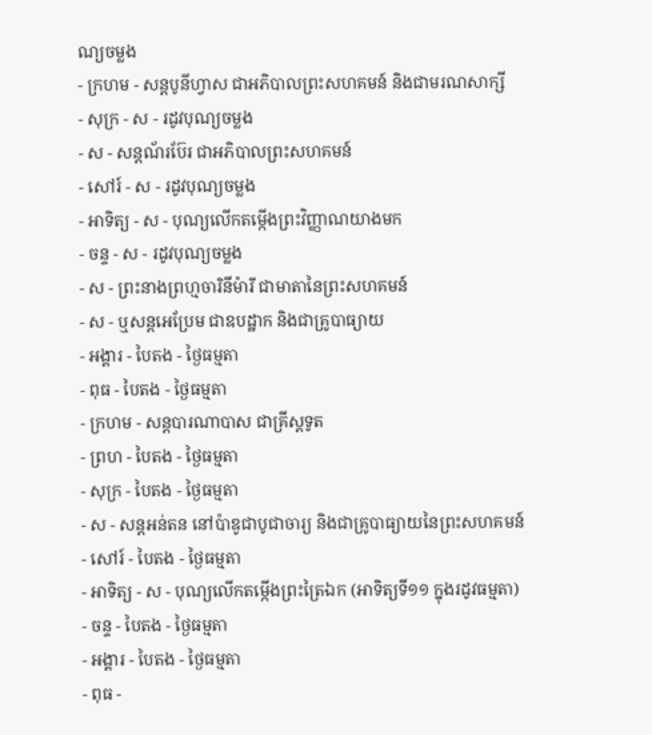ណ្យចម្លង
- ក្រហម - សន្ដបូនីហ្វាស ជាអភិបាលព្រះសហគមន៍ និងជាមរណសាក្សី
- សុក្រ - ស - រដូវបុណ្យចម្លង
- ស - សន្ដណ័រប៊ែរ ជាអភិបាលព្រះសហគមន៍
- សៅរ៍ - ស - រដូវបុណ្យចម្លង
- អាទិត្យ - ស - បុណ្យលើកតម្កើងព្រះវិញ្ញាណយាងមក
- ចន្ទ - ស - រដូវបុណ្យចម្លង
- ស - ព្រះនាងព្រហ្មចារិនីម៉ារី ជាមាតានៃព្រះសហគមន៍
- ស - ឬសន្ដអេប្រែម ជាឧបដ្ឋាក និងជាគ្រូបាធ្យាយ
- អង្គារ - បៃតង - ថ្ងៃធម្មតា
- ពុធ - បៃតង - ថ្ងៃធម្មតា
- ក្រហម - សន្ដបារណាបាស ជាគ្រីស្ដទូត
- ព្រហ - បៃតង - ថ្ងៃធម្មតា
- សុក្រ - បៃតង - ថ្ងៃធម្មតា
- ស - សន្ដអន់តន នៅប៉ាឌូជាបូជាចារ្យ និងជាគ្រូបាធ្យាយនៃព្រះសហគមន៍
- សៅរ៍ - បៃតង - ថ្ងៃធម្មតា
- អាទិត្យ - ស - បុណ្យលើកតម្កើងព្រះត្រៃឯក (អាទិត្យទី១១ ក្នុងរដូវធម្មតា)
- ចន្ទ - បៃតង - ថ្ងៃធម្មតា
- អង្គារ - បៃតង - ថ្ងៃធម្មតា
- ពុធ -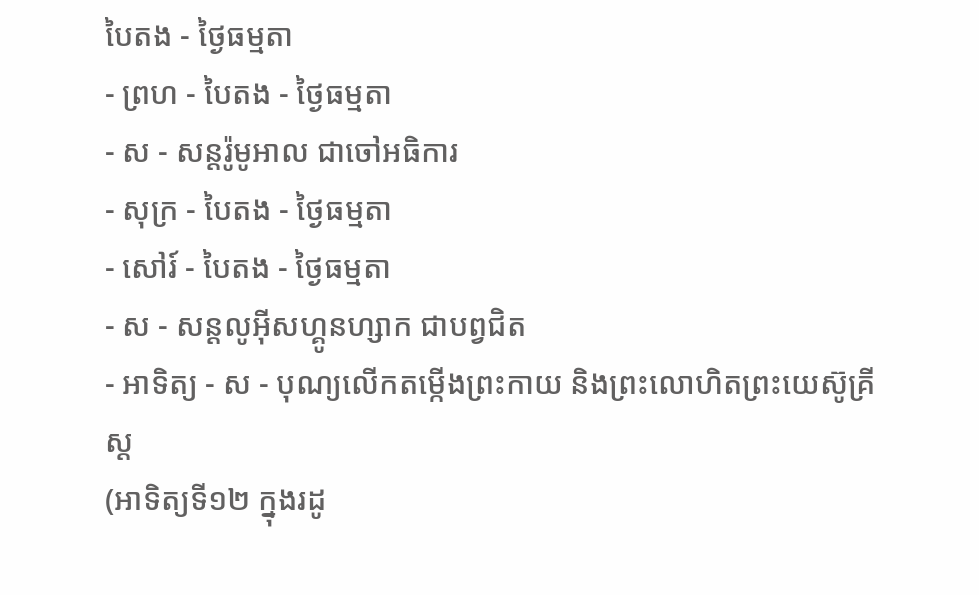បៃតង - ថ្ងៃធម្មតា
- ព្រហ - បៃតង - ថ្ងៃធម្មតា
- ស - សន្ដរ៉ូមូអាល ជាចៅអធិការ
- សុក្រ - បៃតង - ថ្ងៃធម្មតា
- សៅរ៍ - បៃតង - ថ្ងៃធម្មតា
- ស - សន្ដលូអ៊ីសហ្គូនហ្សាក ជាបព្វជិត
- អាទិត្យ - ស - បុណ្យលើកតម្កើងព្រះកាយ និងព្រះលោហិតព្រះយេស៊ូគ្រីស្ដ
(អាទិត្យទី១២ ក្នុងរដូ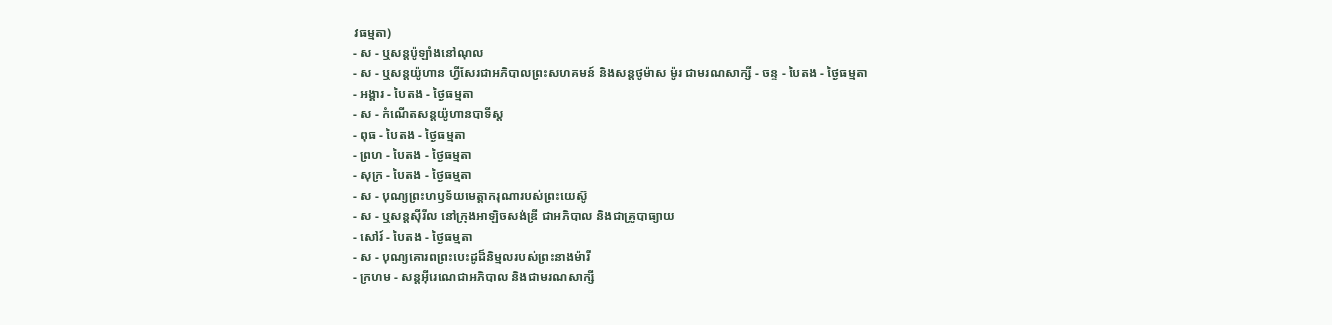វធម្មតា)
- ស - ឬសន្ដប៉ូឡាំងនៅណុល
- ស - ឬសន្ដយ៉ូហាន ហ្វីសែរជាអភិបាលព្រះសហគមន៍ និងសន្ដថូម៉ាស ម៉ូរ ជាមរណសាក្សី - ចន្ទ - បៃតង - ថ្ងៃធម្មតា
- អង្គារ - បៃតង - ថ្ងៃធម្មតា
- ស - កំណើតសន្ដយ៉ូហានបាទីស្ដ
- ពុធ - បៃតង - ថ្ងៃធម្មតា
- ព្រហ - បៃតង - ថ្ងៃធម្មតា
- សុក្រ - បៃតង - ថ្ងៃធម្មតា
- ស - បុណ្យព្រះហឫទ័យមេត្ដាករុណារបស់ព្រះយេស៊ូ
- ស - ឬសន្ដស៊ីរីល នៅក្រុងអាឡិចសង់ឌ្រី ជាអភិបាល និងជាគ្រូបាធ្យាយ
- សៅរ៍ - បៃតង - ថ្ងៃធម្មតា
- ស - បុណ្យគោរពព្រះបេះដូដ៏និម្មលរបស់ព្រះនាងម៉ារី
- ក្រហម - សន្ដអ៊ីរេណេជាអភិបាល និងជាមរណសាក្សី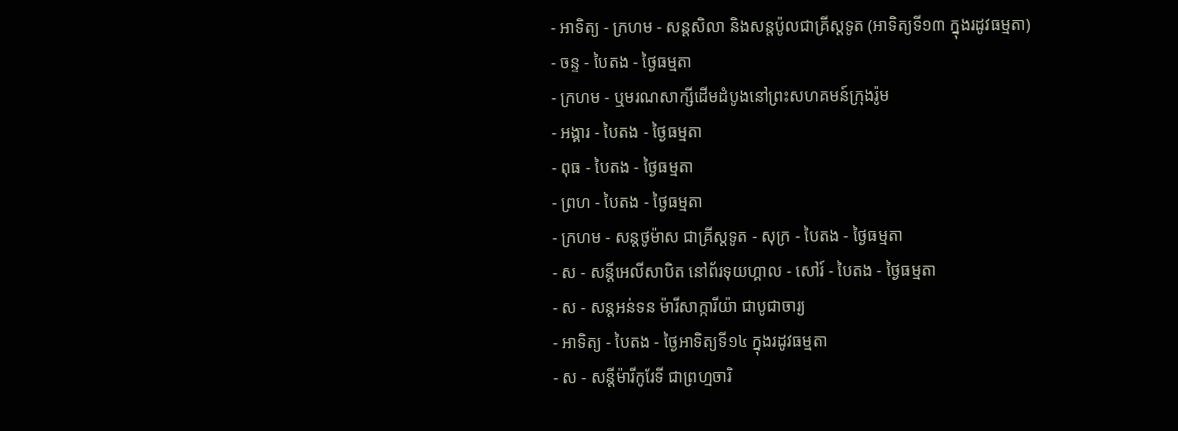- អាទិត្យ - ក្រហម - សន្ដសិលា និងសន្ដប៉ូលជាគ្រីស្ដទូត (អាទិត្យទី១៣ ក្នុងរដូវធម្មតា)
- ចន្ទ - បៃតង - ថ្ងៃធម្មតា
- ក្រហម - ឬមរណសាក្សីដើមដំបូងនៅព្រះសហគមន៍ក្រុងរ៉ូម
- អង្គារ - បៃតង - ថ្ងៃធម្មតា
- ពុធ - បៃតង - ថ្ងៃធម្មតា
- ព្រហ - បៃតង - ថ្ងៃធម្មតា
- ក្រហម - សន្ដថូម៉ាស ជាគ្រីស្ដទូត - សុក្រ - បៃតង - ថ្ងៃធម្មតា
- ស - សន្ដីអេលីសាបិត នៅព័រទុយហ្គាល - សៅរ៍ - បៃតង - ថ្ងៃធម្មតា
- ស - សន្ដអន់ទន ម៉ារីសាក្ការីយ៉ា ជាបូជាចារ្យ
- អាទិត្យ - បៃតង - ថ្ងៃអាទិត្យទី១៤ ក្នុងរដូវធម្មតា
- ស - សន្ដីម៉ារីកូរែទី ជាព្រហ្មចារិ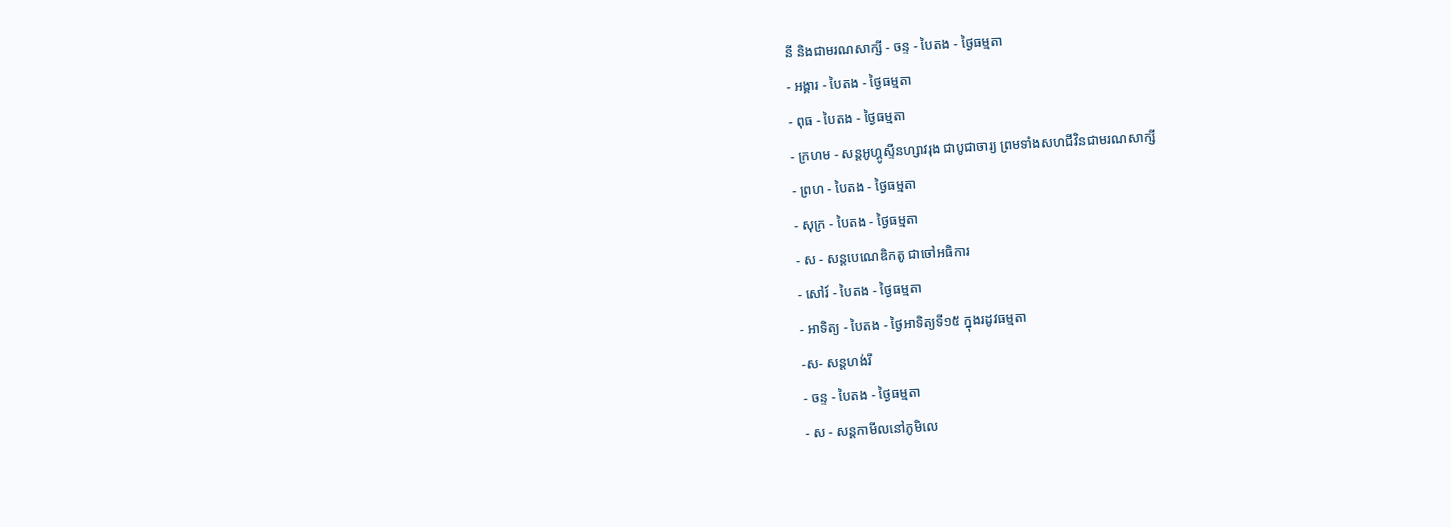នី និងជាមរណសាក្សី - ចន្ទ - បៃតង - ថ្ងៃធម្មតា
- អង្គារ - បៃតង - ថ្ងៃធម្មតា
- ពុធ - បៃតង - ថ្ងៃធម្មតា
- ក្រហម - សន្ដអូហ្គូស្ទីនហ្សាវរុង ជាបូជាចារ្យ ព្រមទាំងសហជីវិនជាមរណសាក្សី
- ព្រហ - បៃតង - ថ្ងៃធម្មតា
- សុក្រ - បៃតង - ថ្ងៃធម្មតា
- ស - សន្ដបេណេឌិកតូ ជាចៅអធិការ
- សៅរ៍ - បៃតង - ថ្ងៃធម្មតា
- អាទិត្យ - បៃតង - ថ្ងៃអាទិត្យទី១៥ ក្នុងរដូវធម្មតា
-ស- សន្ដហង់រី
- ចន្ទ - បៃតង - ថ្ងៃធម្មតា
- ស - សន្ដកាមីលនៅភូមិលេ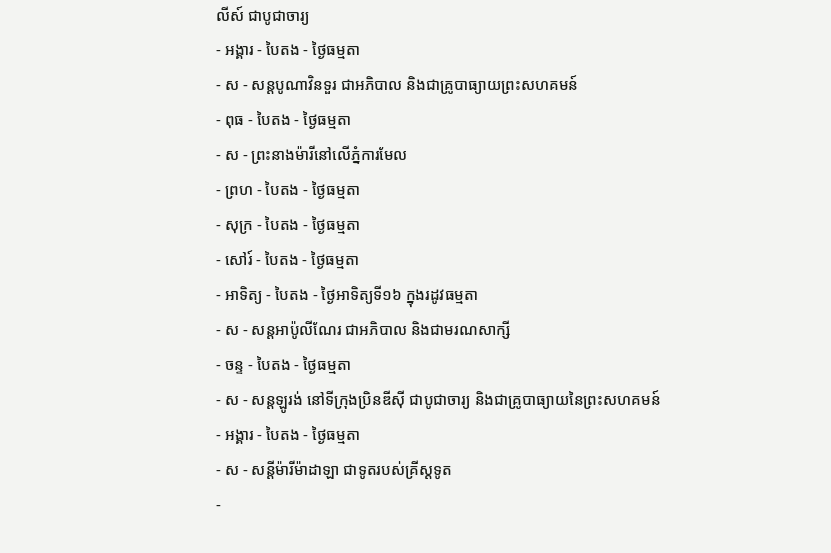លីស៍ ជាបូជាចារ្យ
- អង្គារ - បៃតង - ថ្ងៃធម្មតា
- ស - សន្ដបូណាវិនទួរ ជាអភិបាល និងជាគ្រូបាធ្យាយព្រះសហគមន៍
- ពុធ - បៃតង - ថ្ងៃធម្មតា
- ស - ព្រះនាងម៉ារីនៅលើភ្នំការមែល
- ព្រហ - បៃតង - ថ្ងៃធម្មតា
- សុក្រ - បៃតង - ថ្ងៃធម្មតា
- សៅរ៍ - បៃតង - ថ្ងៃធម្មតា
- អាទិត្យ - បៃតង - ថ្ងៃអាទិត្យទី១៦ ក្នុងរដូវធម្មតា
- ស - សន្ដអាប៉ូលីណែរ ជាអភិបាល និងជាមរណសាក្សី
- ចន្ទ - បៃតង - ថ្ងៃធម្មតា
- ស - សន្ដឡូរង់ នៅទីក្រុងប្រិនឌីស៊ី ជាបូជាចារ្យ និងជាគ្រូបាធ្យាយនៃព្រះសហគមន៍
- អង្គារ - បៃតង - ថ្ងៃធម្មតា
- ស - សន្ដីម៉ារីម៉ាដាឡា ជាទូតរបស់គ្រីស្ដទូត
-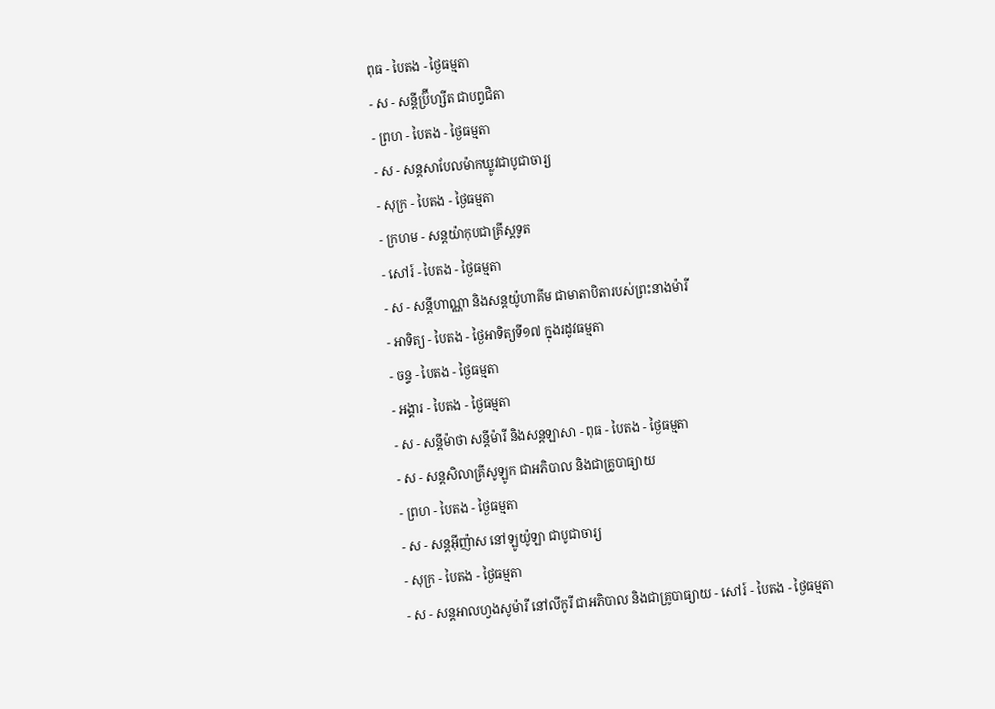ពុធ - បៃតង - ថ្ងៃធម្មតា
- ស - សន្ដីប្រ៊ីហ្សីត ជាបព្វជិតា
- ព្រហ - បៃតង - ថ្ងៃធម្មតា
- ស - សន្ដសាបែលម៉ាកឃ្លូវជាបូជាចារ្យ
- សុក្រ - បៃតង - ថ្ងៃធម្មតា
- ក្រហម - សន្ដយ៉ាកុបជាគ្រីស្ដទូត
- សៅរ៍ - បៃតង - ថ្ងៃធម្មតា
- ស - សន្ដីហាណ្ណា និងសន្ដយ៉ូហាគីម ជាមាតាបិតារបស់ព្រះនាងម៉ារី
- អាទិត្យ - បៃតង - ថ្ងៃអាទិត្យទី១៧ ក្នុងរដូវធម្មតា
- ចន្ទ - បៃតង - ថ្ងៃធម្មតា
- អង្គារ - បៃតង - ថ្ងៃធម្មតា
- ស - សន្ដីម៉ាថា សន្ដីម៉ារី និងសន្ដឡាសា - ពុធ - បៃតង - ថ្ងៃធម្មតា
- ស - សន្ដសិលាគ្រីសូឡូក ជាអភិបាល និងជាគ្រូបាធ្យាយ
- ព្រហ - បៃតង - ថ្ងៃធម្មតា
- ស - សន្ដអ៊ីញ៉ាស នៅឡូយ៉ូឡា ជាបូជាចារ្យ
- សុក្រ - បៃតង - ថ្ងៃធម្មតា
- ស - សន្ដអាលហ្វងសូម៉ារី នៅលីកូរី ជាអភិបាល និងជាគ្រូបាធ្យាយ - សៅរ៍ - បៃតង - ថ្ងៃធម្មតា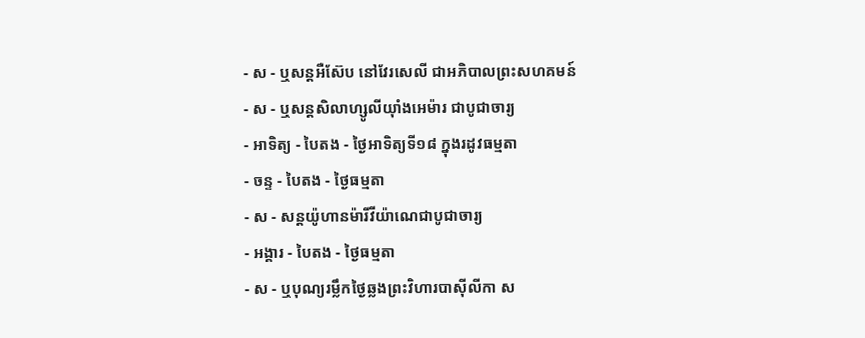- ស - ឬសន្ដអឺស៊ែប នៅវែរសេលី ជាអភិបាលព្រះសហគមន៍
- ស - ឬសន្ដសិលាហ្សូលីយ៉ាំងអេម៉ារ ជាបូជាចារ្យ
- អាទិត្យ - បៃតង - ថ្ងៃអាទិត្យទី១៨ ក្នុងរដូវធម្មតា
- ចន្ទ - បៃតង - ថ្ងៃធម្មតា
- ស - សន្ដយ៉ូហានម៉ារីវីយ៉ាណេជាបូជាចារ្យ
- អង្គារ - បៃតង - ថ្ងៃធម្មតា
- ស - ឬបុណ្យរម្លឹកថ្ងៃឆ្លងព្រះវិហារបាស៊ីលីកា ស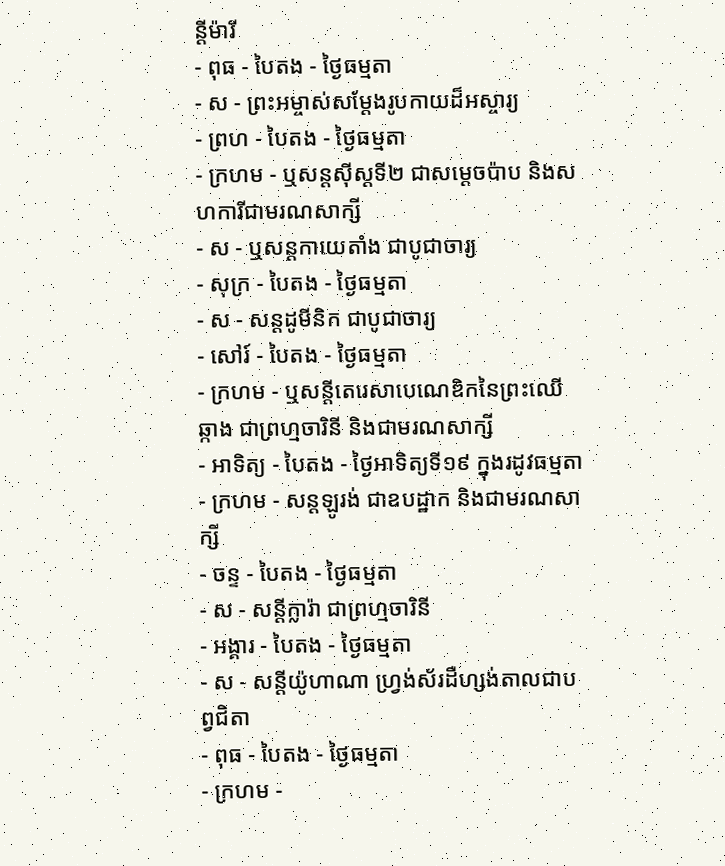ន្ដីម៉ារី
- ពុធ - បៃតង - ថ្ងៃធម្មតា
- ស - ព្រះអម្ចាស់សម្ដែងរូបកាយដ៏អស្ចារ្យ
- ព្រហ - បៃតង - ថ្ងៃធម្មតា
- ក្រហម - ឬសន្ដស៊ីស្ដទី២ ជាសម្ដេចប៉ាប និងសហការីជាមរណសាក្សី
- ស - ឬសន្ដកាយេតាំង ជាបូជាចារ្យ
- សុក្រ - បៃតង - ថ្ងៃធម្មតា
- ស - សន្ដដូមីនិក ជាបូជាចារ្យ
- សៅរ៍ - បៃតង - ថ្ងៃធម្មតា
- ក្រហម - ឬសន្ដីតេរេសាបេណេឌិកនៃព្រះឈើឆ្កាង ជាព្រហ្មចារិនី និងជាមរណសាក្សី
- អាទិត្យ - បៃតង - ថ្ងៃអាទិត្យទី១៩ ក្នុងរដូវធម្មតា
- ក្រហម - សន្ដឡូរង់ ជាឧបដ្ឋាក និងជាមរណសាក្សី
- ចន្ទ - បៃតង - ថ្ងៃធម្មតា
- ស - សន្ដីក្លារ៉ា ជាព្រហ្មចារិនី
- អង្គារ - បៃតង - ថ្ងៃធម្មតា
- ស - សន្ដីយ៉ូហាណា ហ្វ្រង់ស័រដឺហ្សង់តាលជាបព្វជិតា
- ពុធ - បៃតង - ថ្ងៃធម្មតា
- ក្រហម -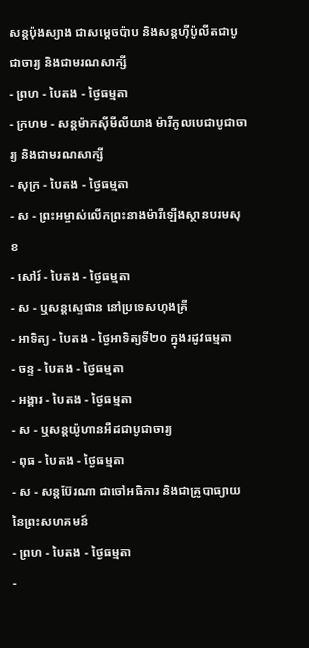សន្ដប៉ុងស្យាង ជាសម្ដេចប៉ាប និងសន្ដហ៊ីប៉ូលីតជាបូជាចារ្យ និងជាមរណសាក្សី
- ព្រហ - បៃតង - ថ្ងៃធម្មតា
- ក្រហម - សន្ដម៉ាកស៊ីមីលីយាង ម៉ារីកូលបេជាបូជាចារ្យ និងជាមរណសាក្សី
- សុក្រ - បៃតង - ថ្ងៃធម្មតា
- ស - ព្រះអម្ចាស់លើកព្រះនាងម៉ារីឡើងស្ថានបរមសុខ
- សៅរ៍ - បៃតង - ថ្ងៃធម្មតា
- ស - ឬសន្ដស្ទេផាន នៅប្រទេសហុងគ្រី
- អាទិត្យ - បៃតង - ថ្ងៃអាទិត្យទី២០ ក្នុងរដូវធម្មតា
- ចន្ទ - បៃតង - ថ្ងៃធម្មតា
- អង្គារ - បៃតង - ថ្ងៃធម្មតា
- ស - ឬសន្ដយ៉ូហានអឺដជាបូជាចារ្យ
- ពុធ - បៃតង - ថ្ងៃធម្មតា
- ស - សន្ដប៊ែរណា ជាចៅអធិការ និងជាគ្រូបាធ្យាយនៃព្រះសហគមន៍
- ព្រហ - បៃតង - ថ្ងៃធម្មតា
-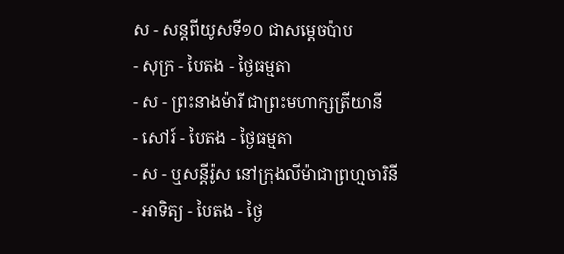ស - សន្ដពីយូសទី១០ ជាសម្ដេចប៉ាប
- សុក្រ - បៃតង - ថ្ងៃធម្មតា
- ស - ព្រះនាងម៉ារី ជាព្រះមហាក្សត្រីយានី
- សៅរ៍ - បៃតង - ថ្ងៃធម្មតា
- ស - ឬសន្ដីរ៉ូស នៅក្រុងលីម៉ាជាព្រហ្មចារិនី
- អាទិត្យ - បៃតង - ថ្ងៃ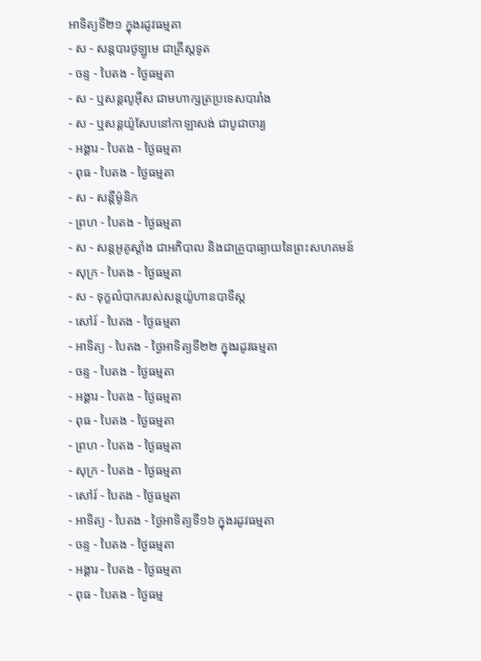អាទិត្យទី២១ ក្នុងរដូវធម្មតា
- ស - សន្ដបារថូឡូមេ ជាគ្រីស្ដទូត
- ចន្ទ - បៃតង - ថ្ងៃធម្មតា
- ស - ឬសន្ដលូអ៊ីស ជាមហាក្សត្រប្រទេសបារាំង
- ស - ឬសន្ដយ៉ូសែបនៅកាឡាសង់ ជាបូជាចារ្យ
- អង្គារ - បៃតង - ថ្ងៃធម្មតា
- ពុធ - បៃតង - ថ្ងៃធម្មតា
- ស - សន្ដីម៉ូនិក
- ព្រហ - បៃតង - ថ្ងៃធម្មតា
- ស - សន្ដអូគូស្ដាំង ជាអភិបាល និងជាគ្រូបាធ្យាយនៃព្រះសហគមន៍
- សុក្រ - បៃតង - ថ្ងៃធម្មតា
- ស - ទុក្ខលំបាករបស់សន្ដយ៉ូហានបាទីស្ដ
- សៅរ៍ - បៃតង - ថ្ងៃធម្មតា
- អាទិត្យ - បៃតង - ថ្ងៃអាទិត្យទី២២ ក្នុងរដូវធម្មតា
- ចន្ទ - បៃតង - ថ្ងៃធម្មតា
- អង្គារ - បៃតង - ថ្ងៃធម្មតា
- ពុធ - បៃតង - ថ្ងៃធម្មតា
- ព្រហ - បៃតង - ថ្ងៃធម្មតា
- សុក្រ - បៃតង - ថ្ងៃធម្មតា
- សៅរ៍ - បៃតង - ថ្ងៃធម្មតា
- អាទិត្យ - បៃតង - ថ្ងៃអាទិត្យទី១៦ ក្នុងរដូវធម្មតា
- ចន្ទ - បៃតង - ថ្ងៃធម្មតា
- អង្គារ - បៃតង - ថ្ងៃធម្មតា
- ពុធ - បៃតង - ថ្ងៃធម្ម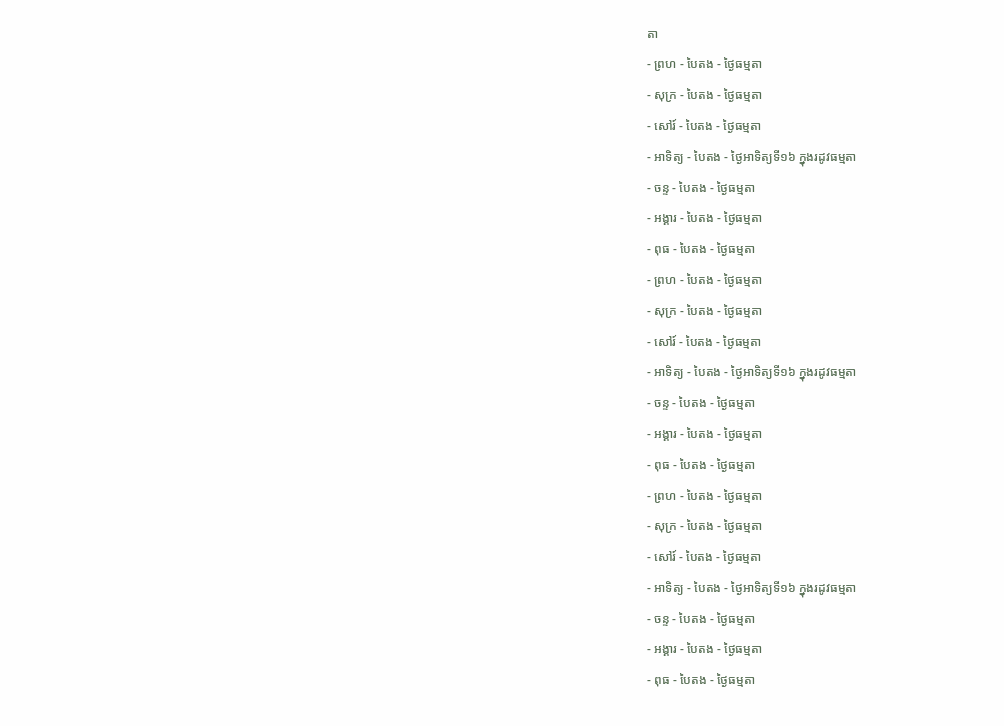តា
- ព្រហ - បៃតង - ថ្ងៃធម្មតា
- សុក្រ - បៃតង - ថ្ងៃធម្មតា
- សៅរ៍ - បៃតង - ថ្ងៃធម្មតា
- អាទិត្យ - បៃតង - ថ្ងៃអាទិត្យទី១៦ ក្នុងរដូវធម្មតា
- ចន្ទ - បៃតង - ថ្ងៃធម្មតា
- អង្គារ - បៃតង - ថ្ងៃធម្មតា
- ពុធ - បៃតង - ថ្ងៃធម្មតា
- ព្រហ - បៃតង - ថ្ងៃធម្មតា
- សុក្រ - បៃតង - ថ្ងៃធម្មតា
- សៅរ៍ - បៃតង - ថ្ងៃធម្មតា
- អាទិត្យ - បៃតង - ថ្ងៃអាទិត្យទី១៦ ក្នុងរដូវធម្មតា
- ចន្ទ - បៃតង - ថ្ងៃធម្មតា
- អង្គារ - បៃតង - ថ្ងៃធម្មតា
- ពុធ - បៃតង - ថ្ងៃធម្មតា
- ព្រហ - បៃតង - ថ្ងៃធម្មតា
- សុក្រ - បៃតង - ថ្ងៃធម្មតា
- សៅរ៍ - បៃតង - ថ្ងៃធម្មតា
- អាទិត្យ - បៃតង - ថ្ងៃអាទិត្យទី១៦ ក្នុងរដូវធម្មតា
- ចន្ទ - បៃតង - ថ្ងៃធម្មតា
- អង្គារ - បៃតង - ថ្ងៃធម្មតា
- ពុធ - បៃតង - ថ្ងៃធម្មតា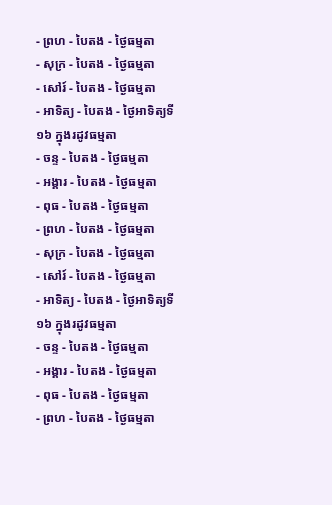- ព្រហ - បៃតង - ថ្ងៃធម្មតា
- សុក្រ - បៃតង - ថ្ងៃធម្មតា
- សៅរ៍ - បៃតង - ថ្ងៃធម្មតា
- អាទិត្យ - បៃតង - ថ្ងៃអាទិត្យទី១៦ ក្នុងរដូវធម្មតា
- ចន្ទ - បៃតង - ថ្ងៃធម្មតា
- អង្គារ - បៃតង - ថ្ងៃធម្មតា
- ពុធ - បៃតង - ថ្ងៃធម្មតា
- ព្រហ - បៃតង - ថ្ងៃធម្មតា
- សុក្រ - បៃតង - ថ្ងៃធម្មតា
- សៅរ៍ - បៃតង - ថ្ងៃធម្មតា
- អាទិត្យ - បៃតង - ថ្ងៃអាទិត្យទី១៦ ក្នុងរដូវធម្មតា
- ចន្ទ - បៃតង - ថ្ងៃធម្មតា
- អង្គារ - បៃតង - ថ្ងៃធម្មតា
- ពុធ - បៃតង - ថ្ងៃធម្មតា
- ព្រហ - បៃតង - ថ្ងៃធម្មតា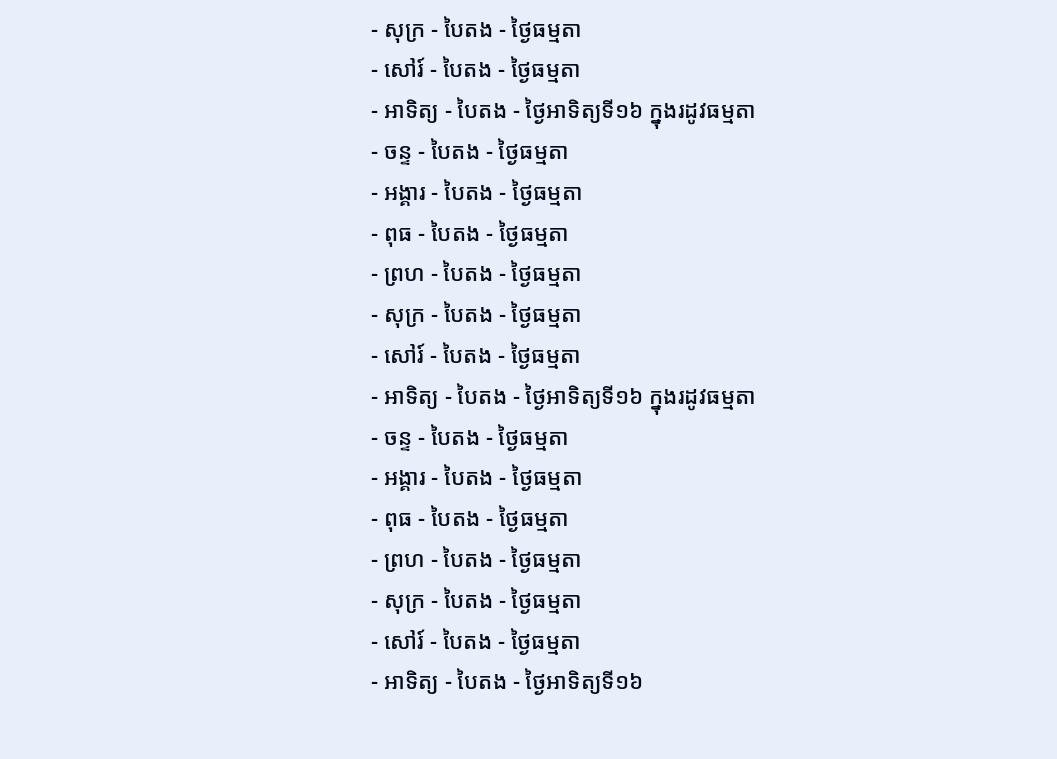- សុក្រ - បៃតង - ថ្ងៃធម្មតា
- សៅរ៍ - បៃតង - ថ្ងៃធម្មតា
- អាទិត្យ - បៃតង - ថ្ងៃអាទិត្យទី១៦ ក្នុងរដូវធម្មតា
- ចន្ទ - បៃតង - ថ្ងៃធម្មតា
- អង្គារ - បៃតង - ថ្ងៃធម្មតា
- ពុធ - បៃតង - ថ្ងៃធម្មតា
- ព្រហ - បៃតង - ថ្ងៃធម្មតា
- សុក្រ - បៃតង - ថ្ងៃធម្មតា
- សៅរ៍ - បៃតង - ថ្ងៃធម្មតា
- អាទិត្យ - បៃតង - ថ្ងៃអាទិត្យទី១៦ ក្នុងរដូវធម្មតា
- ចន្ទ - បៃតង - ថ្ងៃធម្មតា
- អង្គារ - បៃតង - ថ្ងៃធម្មតា
- ពុធ - បៃតង - ថ្ងៃធម្មតា
- ព្រហ - បៃតង - ថ្ងៃធម្មតា
- សុក្រ - បៃតង - ថ្ងៃធម្មតា
- សៅរ៍ - បៃតង - ថ្ងៃធម្មតា
- អាទិត្យ - បៃតង - ថ្ងៃអាទិត្យទី១៦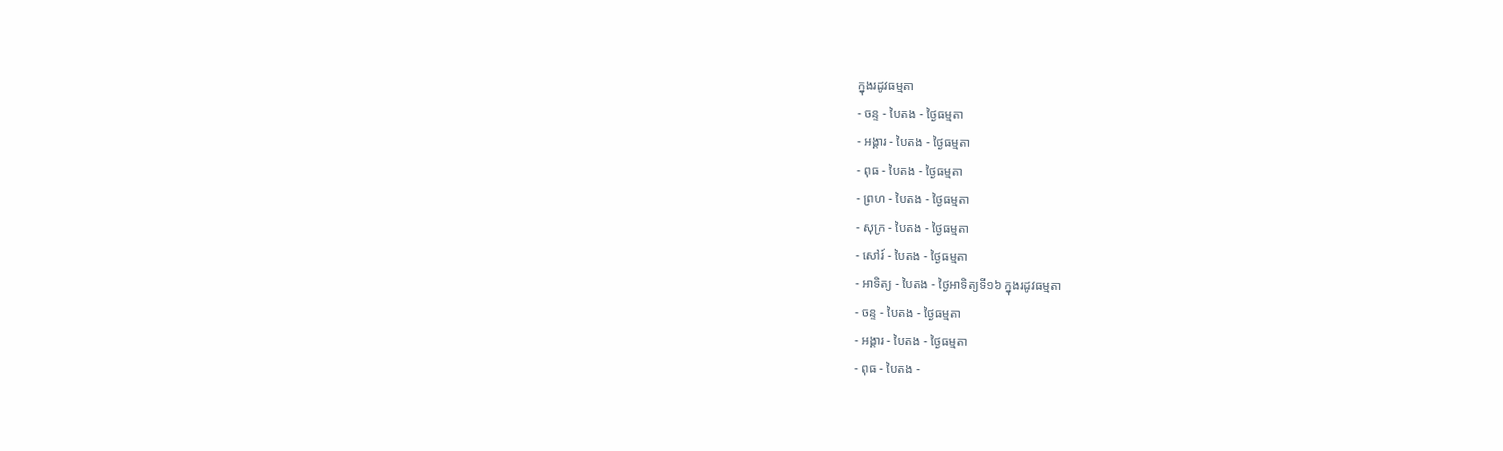ក្នុងរដូវធម្មតា
- ចន្ទ - បៃតង - ថ្ងៃធម្មតា
- អង្គារ - បៃតង - ថ្ងៃធម្មតា
- ពុធ - បៃតង - ថ្ងៃធម្មតា
- ព្រហ - បៃតង - ថ្ងៃធម្មតា
- សុក្រ - បៃតង - ថ្ងៃធម្មតា
- សៅរ៍ - បៃតង - ថ្ងៃធម្មតា
- អាទិត្យ - បៃតង - ថ្ងៃអាទិត្យទី១៦ ក្នុងរដូវធម្មតា
- ចន្ទ - បៃតង - ថ្ងៃធម្មតា
- អង្គារ - បៃតង - ថ្ងៃធម្មតា
- ពុធ - បៃតង -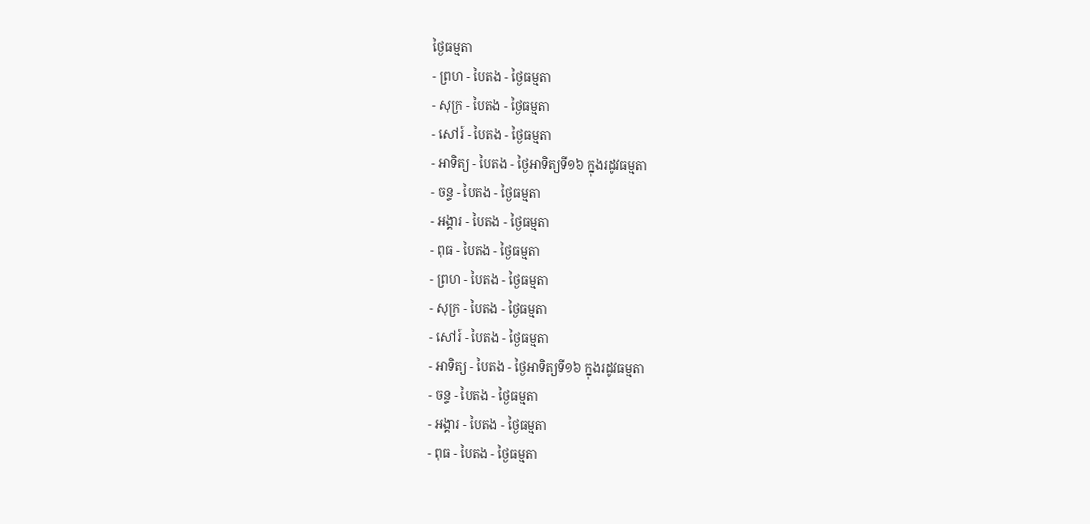ថ្ងៃធម្មតា
- ព្រហ - បៃតង - ថ្ងៃធម្មតា
- សុក្រ - បៃតង - ថ្ងៃធម្មតា
- សៅរ៍ - បៃតង - ថ្ងៃធម្មតា
- អាទិត្យ - បៃតង - ថ្ងៃអាទិត្យទី១៦ ក្នុងរដូវធម្មតា
- ចន្ទ - បៃតង - ថ្ងៃធម្មតា
- អង្គារ - បៃតង - ថ្ងៃធម្មតា
- ពុធ - បៃតង - ថ្ងៃធម្មតា
- ព្រហ - បៃតង - ថ្ងៃធម្មតា
- សុក្រ - បៃតង - ថ្ងៃធម្មតា
- សៅរ៍ - បៃតង - ថ្ងៃធម្មតា
- អាទិត្យ - បៃតង - ថ្ងៃអាទិត្យទី១៦ ក្នុងរដូវធម្មតា
- ចន្ទ - បៃតង - ថ្ងៃធម្មតា
- អង្គារ - បៃតង - ថ្ងៃធម្មតា
- ពុធ - បៃតង - ថ្ងៃធម្មតា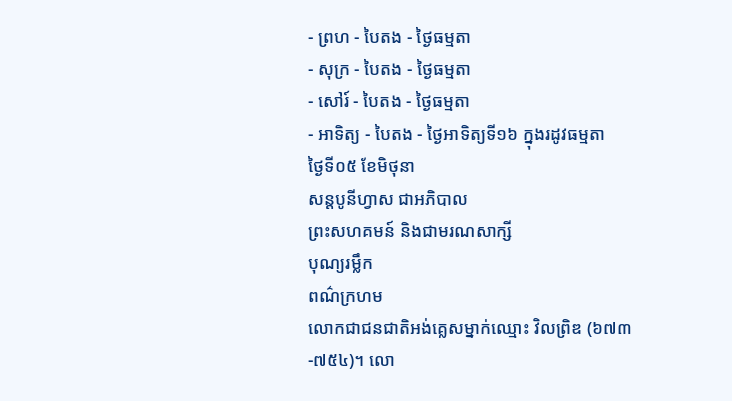- ព្រហ - បៃតង - ថ្ងៃធម្មតា
- សុក្រ - បៃតង - ថ្ងៃធម្មតា
- សៅរ៍ - បៃតង - ថ្ងៃធម្មតា
- អាទិត្យ - បៃតង - ថ្ងៃអាទិត្យទី១៦ ក្នុងរដូវធម្មតា
ថ្ងៃទី០៥ ខែមិថុនា
សន្តបូនីហ្វាស ជាអភិបាល
ព្រះសហគមន៍ និងជាមរណសាក្សី
បុណ្យរម្លឹក
ពណ៌ក្រហម
លោកជាជនជាតិអង់គ្លេសម្នាក់ឈ្មោះ វិលព្រិឌ (៦៧៣-៧៥៤)។ លោ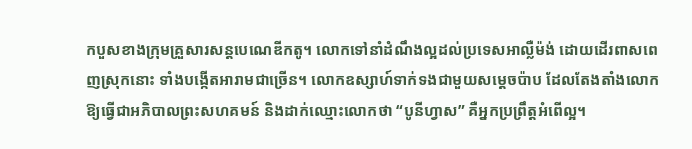កបួសខាងក្រុមគ្រួសារសន្តបេណេឌីកតូ។ លោកទៅនាំដំណឹងល្អដល់ប្រទេសអាល្លឺម៉ង់ ដោយដើរពាសពេញស្រុកនោះ ទាំងបង្កើតអារាមជាច្រើន។ លោកឧស្សាហ៍ទាក់ទងជាមួយសម្តេចប៉ាប ដែលតែងតាំងលោកឱ្យធ្វើជាអភិបាលព្រះសហគមន៍ និងដាក់ឈ្មោះលោកថា “បូនីហ្វាស” គឺអ្នកប្រព្រឹត្តអំពើល្អ។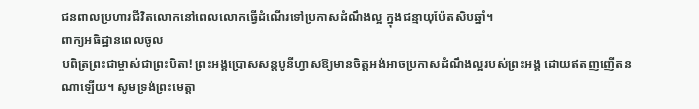ជនពាលប្រហារជីវិតលោកនៅពេលលោកធ្វើដំណើរទៅប្រកាសដំណឹងល្អ ក្នុងជន្មាយុប៉ែតសិបឆ្នាំ។
ពាក្យអធិដ្ឋានពេលចូល
បពិត្រព្រះជាម្ចាស់ជាព្រះបិតា! ព្រះអង្គប្រោសសន្តបូនីហ្វាសឱ្យមានចិត្តអង់អាចប្រកាសដំណឹងល្អរបស់ព្រះអង្គ ដោយឥតញញើតនណាឡើយ។ សូមទ្រង់ព្រះមេត្តា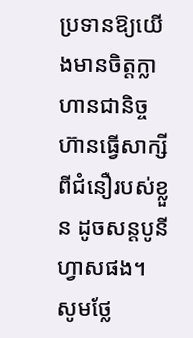ប្រទានឱ្យយើងមានចិត្តក្លាហានជានិច្ច ហ៊ានធ្វើសាក្សីពីជំនឿរបស់ខ្លួន ដូចសន្តបូនីហ្វាសផង។
សូមថ្លែ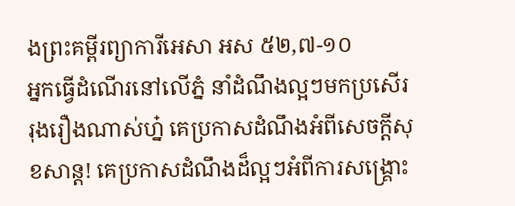ងព្រះគម្ពីរព្យាការីអេសា អស ៥២,៧-១០
អ្នកធ្វើដំណើរនៅលើភ្នំ នាំដំណឹងល្អៗមកប្រសើររុងរឿងណាស់ហ្ន៎ គេប្រកាសដំណឹងអំពីសេចក្ដីសុខសាន្ត! គេប្រកាសដំណឹងដ៏ល្អៗអំពីការសង្គ្រោះ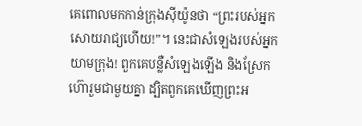គេពោលមកកាន់ក្រុងស៊ីយ៉ូនថា “ព្រះរបស់អ្នកសោយរាជ្យហើយ!”។ នេះជាសំឡេងរបស់អ្នកយាមក្រុង! ពួកគេបន្លឺសំឡេងឡើង និងស្រែកហ៊ោរួមជាមួយគ្នា ដ្បិតពួកគេឃើញព្រះអ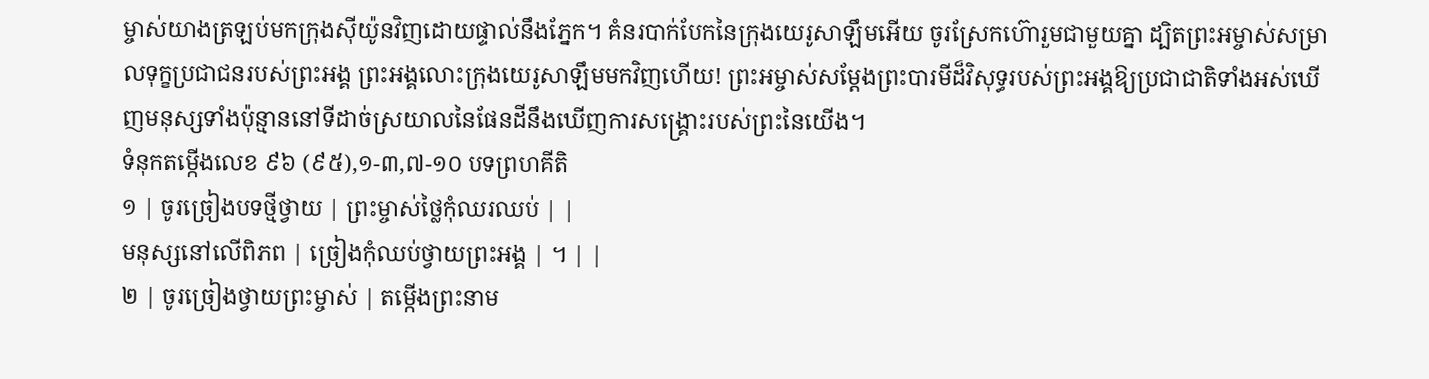ម្ចាស់យាងត្រឡប់មកក្រុងស៊ីយ៉ូនវិញដោយផ្ទាល់នឹងភ្នែក។ គំនរបាក់បែកនៃក្រុងយេរូសាឡឹមអើយ ចូរស្រែកហ៊ោរួមជាមួយគ្នា ដ្បិតព្រះអម្ចាស់សម្រាលទុក្ខប្រជាជនរបស់ព្រះអង្គ ព្រះអង្គលោះក្រុងយេរូសាឡឹមមកវិញហើយ! ព្រះអម្ចាស់សម្ដែងព្រះបារមីដ៏វិសុទ្ធរបស់ព្រះអង្គឱ្យប្រជាជាតិទាំងអស់ឃើញមនុស្សទាំងប៉ុន្មាននៅទីដាច់ស្រយាលនៃផែនដីនឹងឃើញការសង្គ្រោះរបស់ព្រះនៃយើង។
ទំនុកតម្កើងលេខ ៩៦ (៩៥),១-៣,៧-១០ បទព្រហគីតិ
១ | ចូរច្រៀងបទថ្មីថ្វាយ | ព្រះម្ចាស់ថ្លៃកុំឈរឈប់ | |
មនុស្សនៅលើពិភព | ច្រៀងកុំឈប់ថ្វាយព្រះអង្គ | ។ | |
២ | ចូរច្រៀងថ្វាយព្រះម្ចាស់ | តម្កើងព្រះនាម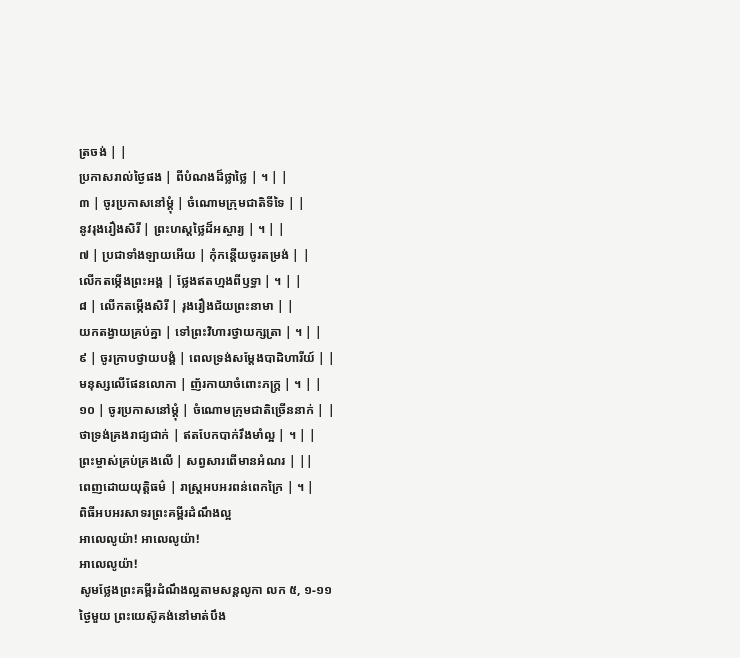ត្រចង់ | |
ប្រកាសរាល់ថ្ងៃផង | ពីបំណងដ៏ថ្លាថ្លៃ | ។ | |
៣ | ចូរប្រកាសនៅម្តុំ | ចំណោមក្រុមជាតិទីទៃ | |
នូវរុងរឿងសិរី | ព្រះហស្តថ្លៃដ៏អស្ចារ្យ | ។ | |
៧ | ប្រជាទាំងឡាយអើយ | កុំកន្តើយចូរតម្រង់ | |
លើកតម្កើងព្រះអង្គ | ថ្លែងឥតហ្មងពីឫទ្ធា | ។ | |
៨ | លើកតម្កើងសិរី | រុងរឿងជ័យព្រះនាមា | |
យកតង្វាយគ្រប់គ្នា | ទៅព្រះវិហារថ្វាយក្សត្រា | ។ | |
៩ | ចូរក្រាបថ្វាយបង្គំ | ពេលទ្រង់សម្តែងបាដិហារីយ៍ | |
មនុស្សលើផែនលោកា | ញ័រកាយាចំពោះភក្ត្រ | ។ | |
១០ | ចូរប្រកាសនៅម្តុំ | ចំណោមក្រុមជាតិច្រើននាក់ | |
ថាទ្រង់គ្រងរាជ្យជាក់ | ឥតបែកបាក់រឹងមាំល្អ | ។ | |
ព្រះម្ចាស់គ្រប់គ្រងលើ | សព្វសារពើមានអំណរ | ||
ពេញដោយយុត្តិធម៌ | រាស្រ្តអបអរពន់ពេកក្រៃ | ។ |
ពិធីអបអរសាទរព្រះគម្ពីរដំណឹងល្អ
អាលេលូយ៉ា! អាលេលូយ៉ា!
អាលេលូយ៉ា!
សូមថ្លែងព្រះគម្ពីរដំណឹងល្អតាមសន្តលូកា លក ៥, ១-១១
ថ្ងៃមួយ ព្រះយេស៊ូគង់នៅមាត់បឹង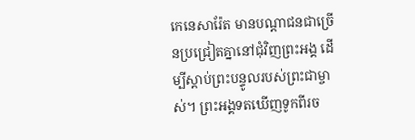កេនេសារ៉ែត មានបណ្ដាជនជាច្រើនប្រជ្រៀតគ្នានៅជុំវិញព្រះអង្គ ដើម្បីស្ដាប់ព្រះបន្ទូលរបស់ព្រះជាម្ចាស់។ ព្រះអង្គទតឃើញទូកពីរច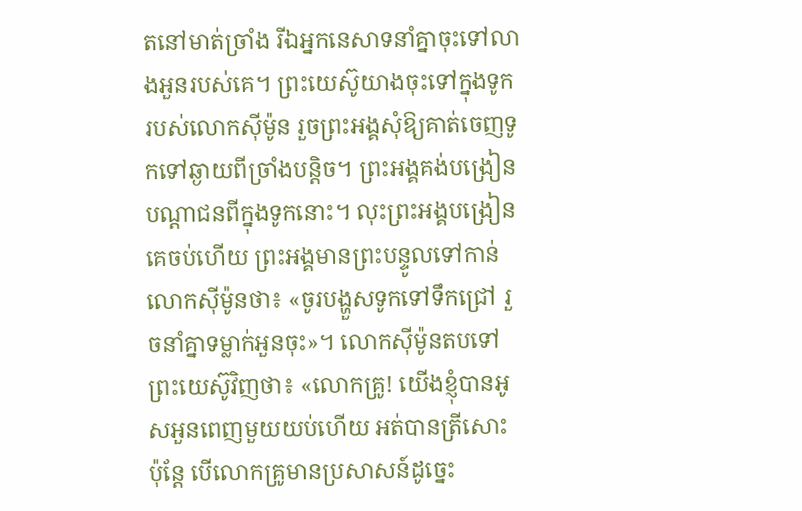តនៅមាត់ច្រាំង រីឯអ្នកនេសាទនាំគ្នាចុះទៅលាងអួនរបស់គេ។ ព្រះយេស៊ូយាងចុះទៅក្នុងទូករបស់លោកស៊ីម៉ូន រួចព្រះអង្គសុំឱ្យគាត់ចេញទូកទៅឆ្ងាយពីច្រាំងបន្ដិច។ ព្រះអង្គគង់បង្រៀនបណ្ដាជនពីក្នុងទូកនោះ។ លុះព្រះអង្គបង្រៀនគេចប់ហើយ ព្រះអង្គមានព្រះបន្ទូលទៅកាន់លោកស៊ីម៉ូនថា៖ «ចូរបង្ហួសទូកទៅទឹកជ្រៅ រួចនាំគ្នាទម្លាក់អួនចុះ»។ លោកស៊ីម៉ូនតបទៅព្រះយេស៊ូវិញថា៖ «លោកគ្រូ! យើងខ្ញុំបានអូសអួនពេញមួយយប់ហើយ អត់បានត្រីសោះ ប៉ុន្តែ បើលោកគ្រូមានប្រសាសន៍ដូច្នេះ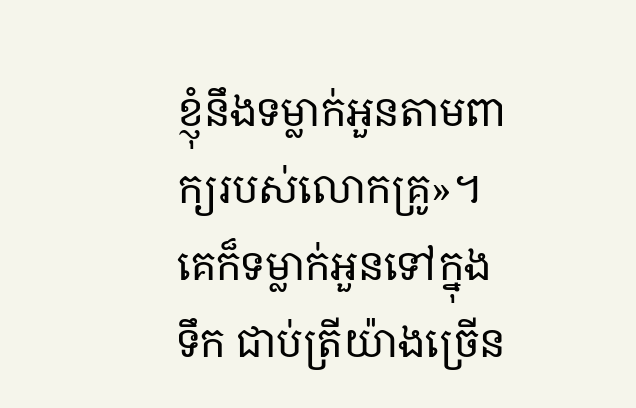ខ្ញុំនឹងទម្លាក់អួនតាមពាក្យរបស់លោកគ្រូ»។ គេក៏ទម្លាក់អួនទៅក្នុងទឹក ជាប់ត្រីយ៉ាងច្រើន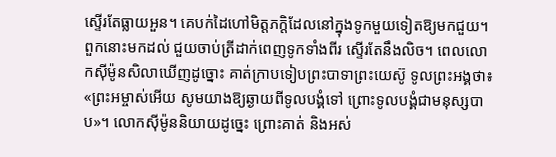ស្ទើរតែធ្លាយអួន។ គេបក់ដៃហៅមិត្តភក្ដិដែលនៅក្នុងទូកមួយទៀតឱ្យមកជួយ។ ពួកនោះមកដល់ ជួយចាប់ត្រីដាក់ពេញទូកទាំងពីរ ស្ទើរតែនឹងលិច។ ពេលលោកស៊ីម៉ូនសិលាឃើញដូច្នោះ គាត់ក្រាបទៀបព្រះបាទាព្រះយេស៊ូ ទូលព្រះអង្គថា៖ «ព្រះអម្ចាស់អើយ សូមយាងឱ្យឆ្ងាយពីទូលបង្គំទៅ ព្រោះទូលបង្គំជាមនុស្សបាប»។ លោកស៊ីម៉ូននិយាយដូច្នេះ ព្រោះគាត់ និងអស់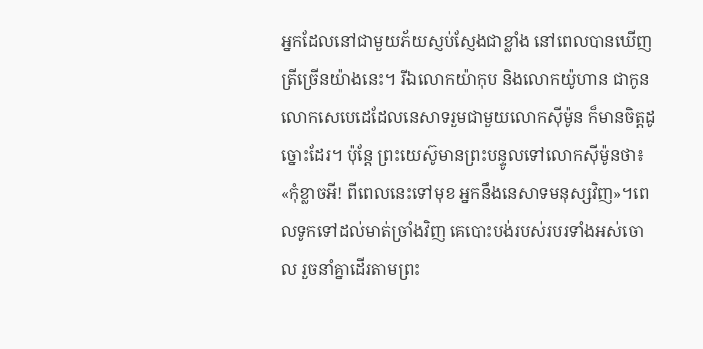អ្នកដែលនៅជាមួយភ័យស្ញប់ស្ញែងជាខ្លាំង នៅពេលបានឃើញត្រីច្រើនយ៉ាងនេះ។ រីឯលោកយ៉ាកុប និងលោកយ៉ូហាន ជាកូនលោកសេបេដេដែលនេសាទរួមជាមួយលោកស៊ីម៉ូន ក៏មានចិត្តដូច្នោះដែរ។ ប៉ុន្តែ ព្រះយេស៊ូមានព្រះបន្ទូលទៅលោកស៊ីម៉ូនថា៖ «កុំខ្លាចអី! ពីពេលនេះទៅមុខ អ្នកនឹងនេសាទមនុស្សវិញ»។ពេលទូកទៅដល់មាត់ច្រាំងវិញ គេបោះបង់របស់របរទាំងអស់ចោល រួចនាំគ្នាដើរតាមព្រះ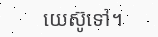យេស៊ូទៅ។